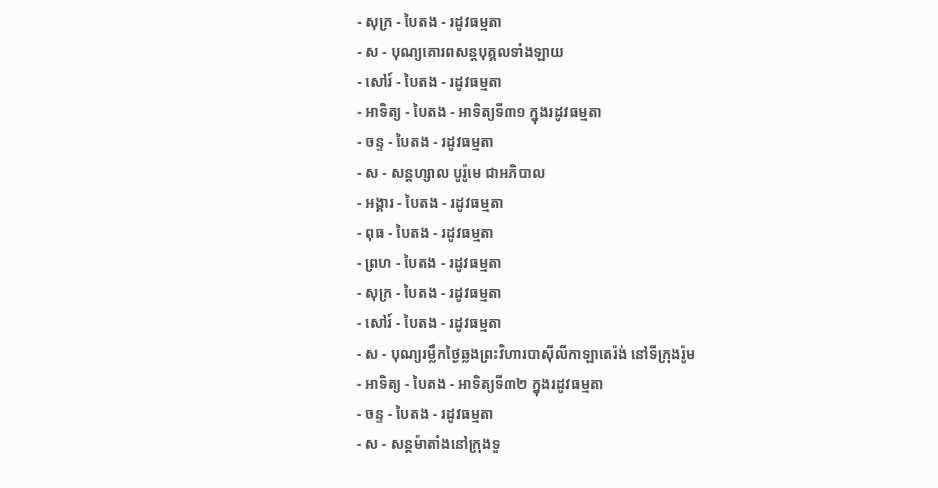- សុក្រ - បៃតង - រដូវធម្មតា
- ស - បុណ្យគោរពសន្ដបុគ្គលទាំងឡាយ
- សៅរ៍ - បៃតង - រដូវធម្មតា
- អាទិត្យ - បៃតង - អាទិត្យទី៣១ ក្នុងរដូវធម្មតា
- ចន្ទ - បៃតង - រដូវធម្មតា
- ស - សន្ដហ្សាល បូរ៉ូមេ ជាអភិបាល
- អង្គារ - បៃតង - រដូវធម្មតា
- ពុធ - បៃតង - រដូវធម្មតា
- ព្រហ - បៃតង - រដូវធម្មតា
- សុក្រ - បៃតង - រដូវធម្មតា
- សៅរ៍ - បៃតង - រដូវធម្មតា
- ស - បុណ្យរម្លឹកថ្ងៃឆ្លងព្រះវិហារបាស៊ីលីកាឡាតេរ៉ង់ នៅទីក្រុងរ៉ូម
- អាទិត្យ - បៃតង - អាទិត្យទី៣២ ក្នុងរដូវធម្មតា
- ចន្ទ - បៃតង - រដូវធម្មតា
- ស - សន្ដម៉ាតាំងនៅក្រុងទួ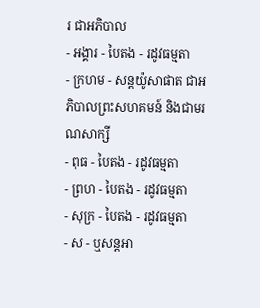រ ជាអភិបាល
- អង្គារ - បៃតង - រដូវធម្មតា
- ក្រហម - សន្ដយ៉ូសាផាត ជាអភិបាលព្រះសហគមន៍ និងជាមរណសាក្សី
- ពុធ - បៃតង - រដូវធម្មតា
- ព្រហ - បៃតង - រដូវធម្មតា
- សុក្រ - បៃតង - រដូវធម្មតា
- ស - ឬសន្ដអា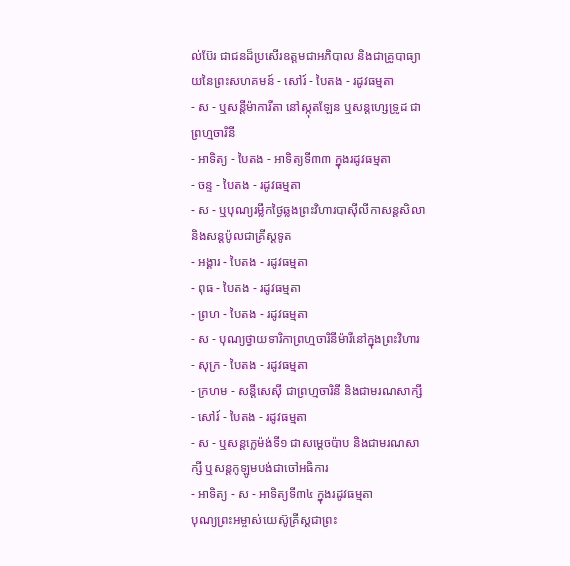ល់ប៊ែរ ជាជនដ៏ប្រសើរឧត្ដមជាអភិបាល និងជាគ្រូបាធ្យាយនៃព្រះសហគមន៍ - សៅរ៍ - បៃតង - រដូវធម្មតា
- ស - ឬសន្ដីម៉ាការីតា នៅស្កុតឡែន ឬសន្ដហ្សេទ្រូដ ជាព្រហ្មចារិនី
- អាទិត្យ - បៃតង - អាទិត្យទី៣៣ ក្នុងរដូវធម្មតា
- ចន្ទ - បៃតង - រដូវធម្មតា
- ស - ឬបុណ្យរម្លឹកថ្ងៃឆ្លងព្រះវិហារបាស៊ីលីកាសន្ដសិលា និងសន្ដប៉ូលជាគ្រីស្ដទូត
- អង្គារ - បៃតង - រដូវធម្មតា
- ពុធ - បៃតង - រដូវធម្មតា
- ព្រហ - បៃតង - រដូវធម្មតា
- ស - បុណ្យថ្វាយទារិកាព្រហ្មចារិនីម៉ារីនៅក្នុងព្រះវិហារ
- សុក្រ - បៃតង - រដូវធម្មតា
- ក្រហម - សន្ដីសេស៊ី ជាព្រហ្មចារិនី និងជាមរណសាក្សី - សៅរ៍ - បៃតង - រដូវធម្មតា
- ស - ឬសន្ដក្លេម៉ង់ទី១ ជាសម្ដេចប៉ាប និងជាមរណសាក្សី ឬសន្ដកូឡូមបង់ជាចៅអធិការ
- អាទិត្យ - ស - អាទិត្យទី៣៤ ក្នុងរដូវធម្មតា
បុណ្យព្រះអម្ចាស់យេស៊ូគ្រីស្ដជាព្រះ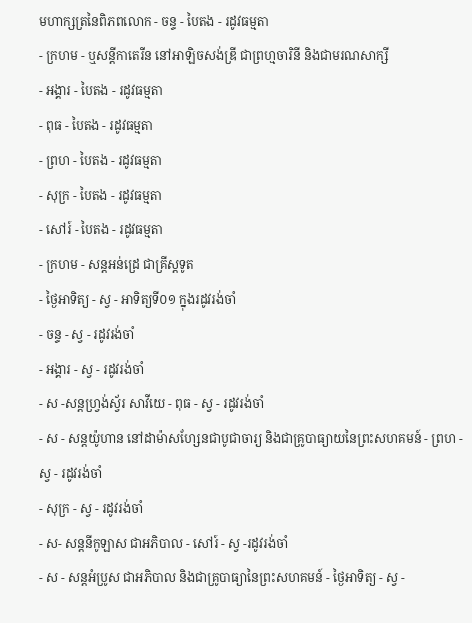មហាក្សត្រនៃពិភពលោក - ចន្ទ - បៃតង - រដូវធម្មតា
- ក្រហម - ឬសន្ដីកាតេរីន នៅអាឡិចសង់ឌ្រី ជាព្រហ្មចារិនី និងជាមរណសាក្សី
- អង្គារ - បៃតង - រដូវធម្មតា
- ពុធ - បៃតង - រដូវធម្មតា
- ព្រហ - បៃតង - រដូវធម្មតា
- សុក្រ - បៃតង - រដូវធម្មតា
- សៅរ៍ - បៃតង - រដូវធម្មតា
- ក្រហម - សន្ដអន់ដ្រេ ជាគ្រីស្ដទូត
- ថ្ងៃអាទិត្យ - ស្វ - អាទិត្យទី០១ ក្នុងរដូវរង់ចាំ
- ចន្ទ - ស្វ - រដូវរង់ចាំ
- អង្គារ - ស្វ - រដូវរង់ចាំ
- ស -សន្ដហ្វ្រង់ស្វ័រ សាវីយេ - ពុធ - ស្វ - រដូវរង់ចាំ
- ស - សន្ដយ៉ូហាន នៅដាម៉ាសហ្សែនជាបូជាចារ្យ និងជាគ្រូបាធ្យាយនៃព្រះសហគមន៍ - ព្រហ - ស្វ - រដូវរង់ចាំ
- សុក្រ - ស្វ - រដូវរង់ចាំ
- ស- សន្ដនីកូឡាស ជាអភិបាល - សៅរ៍ - ស្វ -រដូវរង់ចាំ
- ស - សន្ដអំប្រូស ជាអភិបាល និងជាគ្រូបាធ្យានៃព្រះសហគមន៍ - ថ្ងៃអាទិត្យ - ស្វ -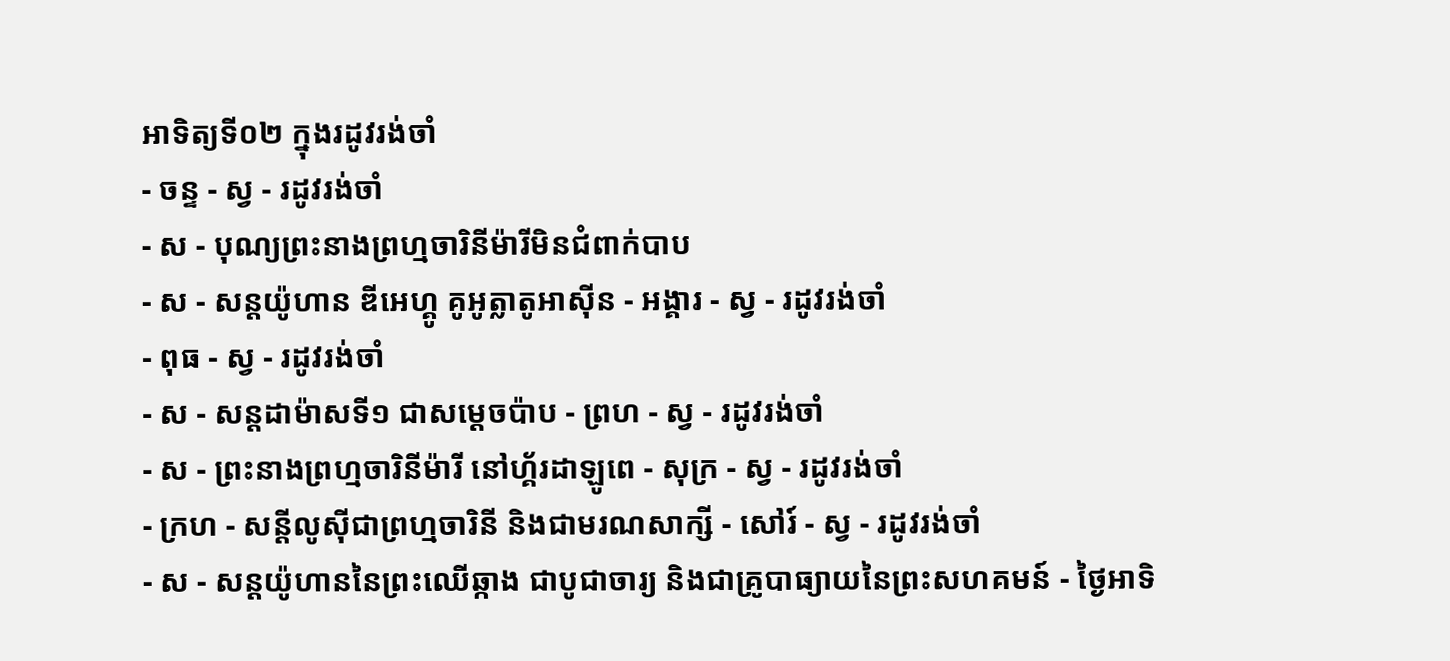អាទិត្យទី០២ ក្នុងរដូវរង់ចាំ
- ចន្ទ - ស្វ - រដូវរង់ចាំ
- ស - បុណ្យព្រះនាងព្រហ្មចារិនីម៉ារីមិនជំពាក់បាប
- ស - សន្ដយ៉ូហាន ឌីអេហ្គូ គូអូត្លាតូអាស៊ីន - អង្គារ - ស្វ - រដូវរង់ចាំ
- ពុធ - ស្វ - រដូវរង់ចាំ
- ស - សន្ដដាម៉ាសទី១ ជាសម្ដេចប៉ាប - ព្រហ - ស្វ - រដូវរង់ចាំ
- ស - ព្រះនាងព្រហ្មចារិនីម៉ារី នៅហ្គ័រដាឡូពេ - សុក្រ - ស្វ - រដូវរង់ចាំ
- ក្រហ - សន្ដីលូស៊ីជាព្រហ្មចារិនី និងជាមរណសាក្សី - សៅរ៍ - ស្វ - រដូវរង់ចាំ
- ស - សន្ដយ៉ូហាននៃព្រះឈើឆ្កាង ជាបូជាចារ្យ និងជាគ្រូបាធ្យាយនៃព្រះសហគមន៍ - ថ្ងៃអាទិ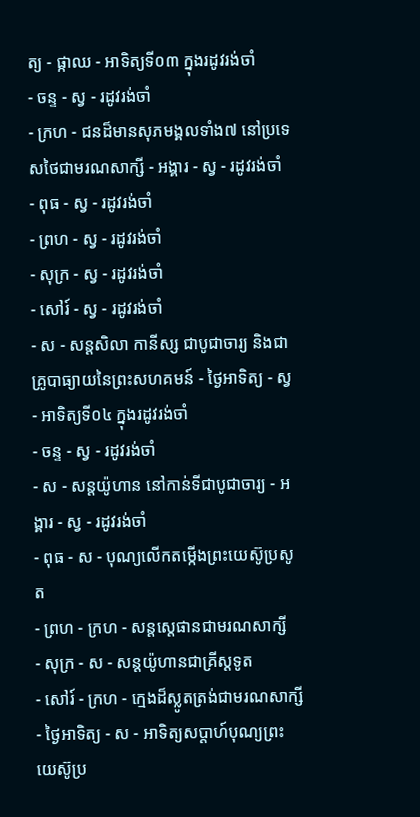ត្យ - ផ្កាឈ - អាទិត្យទី០៣ ក្នុងរដូវរង់ចាំ
- ចន្ទ - ស្វ - រដូវរង់ចាំ
- ក្រហ - ជនដ៏មានសុភមង្គលទាំង៧ នៅប្រទេសថៃជាមរណសាក្សី - អង្គារ - ស្វ - រដូវរង់ចាំ
- ពុធ - ស្វ - រដូវរង់ចាំ
- ព្រហ - ស្វ - រដូវរង់ចាំ
- សុក្រ - ស្វ - រដូវរង់ចាំ
- សៅរ៍ - ស្វ - រដូវរង់ចាំ
- ស - សន្ដសិលា កានីស្ស ជាបូជាចារ្យ និងជាគ្រូបាធ្យាយនៃព្រះសហគមន៍ - ថ្ងៃអាទិត្យ - ស្វ - អាទិត្យទី០៤ ក្នុងរដូវរង់ចាំ
- ចន្ទ - ស្វ - រដូវរង់ចាំ
- ស - សន្ដយ៉ូហាន នៅកាន់ទីជាបូជាចារ្យ - អង្គារ - ស្វ - រដូវរង់ចាំ
- ពុធ - ស - បុណ្យលើកតម្កើងព្រះយេស៊ូប្រសូត
- ព្រហ - ក្រហ - សន្តស្តេផានជាមរណសាក្សី
- សុក្រ - ស - សន្តយ៉ូហានជាគ្រីស្តទូត
- សៅរ៍ - ក្រហ - ក្មេងដ៏ស្លូតត្រង់ជាមរណសាក្សី
- ថ្ងៃអាទិត្យ - ស - អាទិត្យសប្ដាហ៍បុណ្យព្រះយេស៊ូប្រ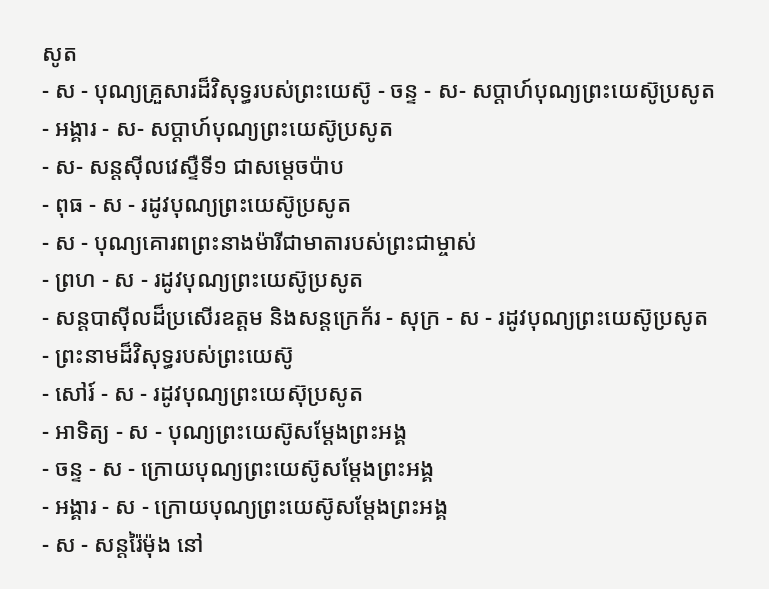សូត
- ស - បុណ្យគ្រួសារដ៏វិសុទ្ធរបស់ព្រះយេស៊ូ - ចន្ទ - ស- សប្ដាហ៍បុណ្យព្រះយេស៊ូប្រសូត
- អង្គារ - ស- សប្ដាហ៍បុណ្យព្រះយេស៊ូប្រសូត
- ស- សន្ដស៊ីលវេស្ទឺទី១ ជាសម្ដេចប៉ាប
- ពុធ - ស - រដូវបុណ្យព្រះយេស៊ូប្រសូត
- ស - បុណ្យគោរពព្រះនាងម៉ារីជាមាតារបស់ព្រះជាម្ចាស់
- ព្រហ - ស - រដូវបុណ្យព្រះយេស៊ូប្រសូត
- សន្ដបាស៊ីលដ៏ប្រសើរឧត្ដម និងសន្ដក្រេក័រ - សុក្រ - ស - រដូវបុណ្យព្រះយេស៊ូប្រសូត
- ព្រះនាមដ៏វិសុទ្ធរបស់ព្រះយេស៊ូ
- សៅរ៍ - ស - រដូវបុណ្យព្រះយេស៊ុប្រសូត
- អាទិត្យ - ស - បុណ្យព្រះយេស៊ូសម្ដែងព្រះអង្គ
- ចន្ទ - ស - ក្រោយបុណ្យព្រះយេស៊ូសម្ដែងព្រះអង្គ
- អង្គារ - ស - ក្រោយបុណ្យព្រះយេស៊ូសម្ដែងព្រះអង្គ
- ស - សន្ដរ៉ៃម៉ុង នៅ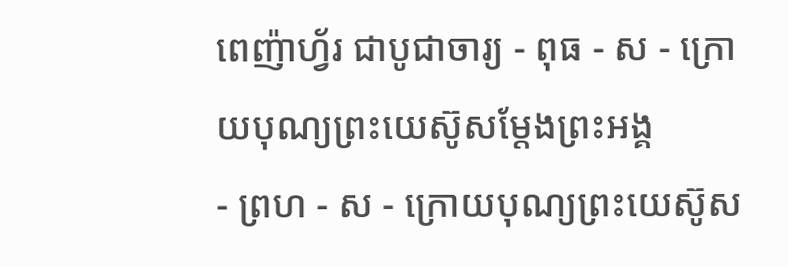ពេញ៉ាហ្វ័រ ជាបូជាចារ្យ - ពុធ - ស - ក្រោយបុណ្យព្រះយេស៊ូសម្ដែងព្រះអង្គ
- ព្រហ - ស - ក្រោយបុណ្យព្រះយេស៊ូស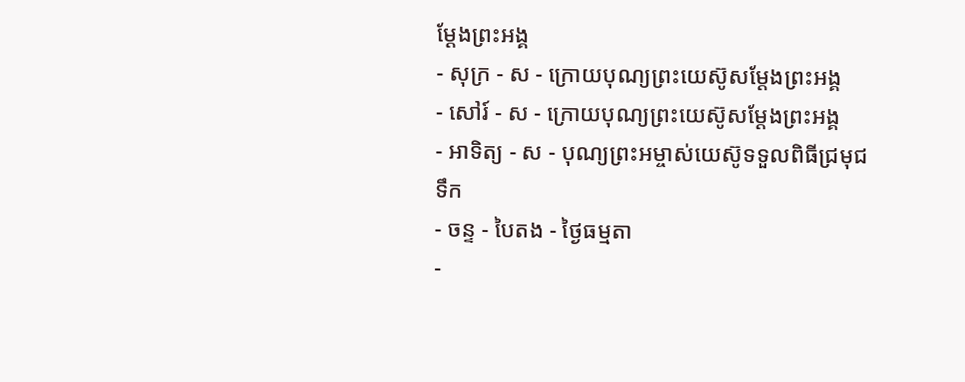ម្ដែងព្រះអង្គ
- សុក្រ - ស - ក្រោយបុណ្យព្រះយេស៊ូសម្ដែងព្រះអង្គ
- សៅរ៍ - ស - ក្រោយបុណ្យព្រះយេស៊ូសម្ដែងព្រះអង្គ
- អាទិត្យ - ស - បុណ្យព្រះអម្ចាស់យេស៊ូទទួលពិធីជ្រមុជទឹក
- ចន្ទ - បៃតង - ថ្ងៃធម្មតា
-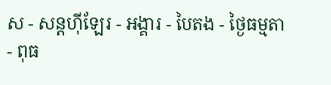ស - សន្ដហ៊ីឡែរ - អង្គារ - បៃតង - ថ្ងៃធម្មតា
- ពុធ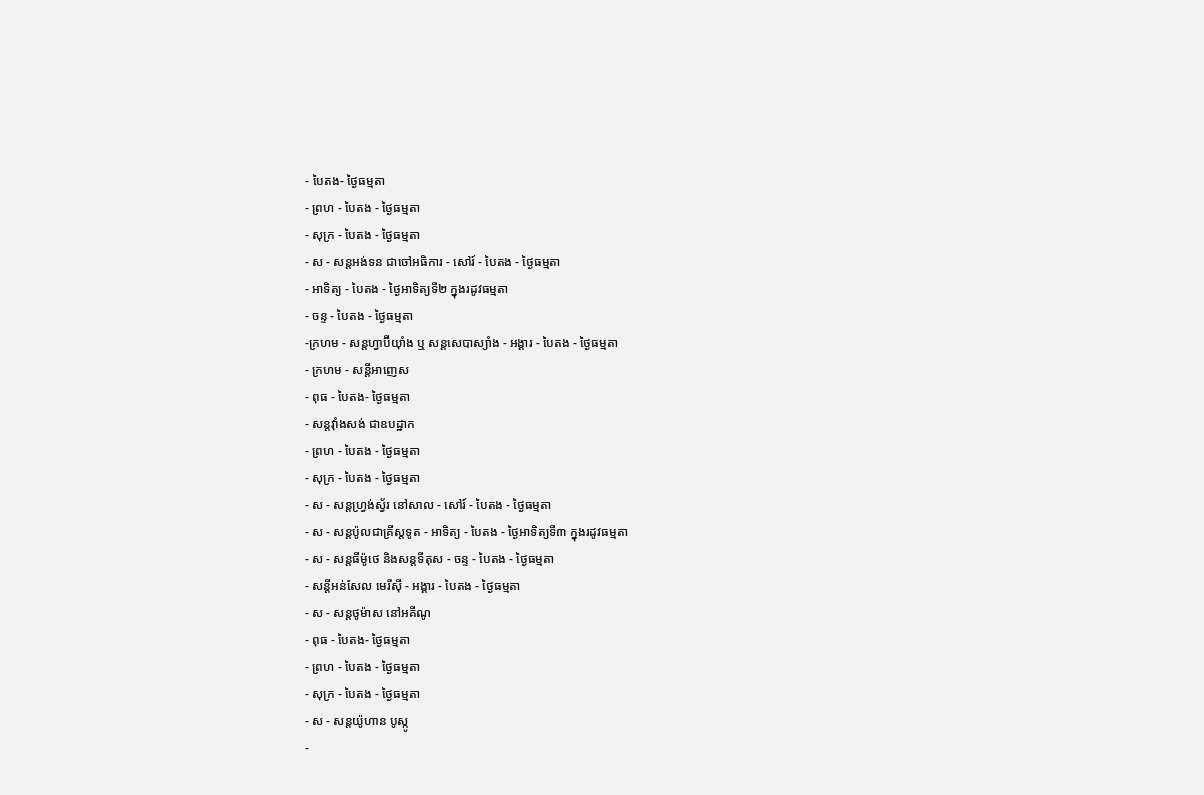- បៃតង- ថ្ងៃធម្មតា
- ព្រហ - បៃតង - ថ្ងៃធម្មតា
- សុក្រ - បៃតង - ថ្ងៃធម្មតា
- ស - សន្ដអង់ទន ជាចៅអធិការ - សៅរ៍ - បៃតង - ថ្ងៃធម្មតា
- អាទិត្យ - បៃតង - ថ្ងៃអាទិត្យទី២ ក្នុងរដូវធម្មតា
- ចន្ទ - បៃតង - ថ្ងៃធម្មតា
-ក្រហម - សន្ដហ្វាប៊ីយ៉ាំង ឬ សន្ដសេបាស្យាំង - អង្គារ - បៃតង - ថ្ងៃធម្មតា
- ក្រហម - សន្ដីអាញេស
- ពុធ - បៃតង- ថ្ងៃធម្មតា
- សន្ដវ៉ាំងសង់ ជាឧបដ្ឋាក
- ព្រហ - បៃតង - ថ្ងៃធម្មតា
- សុក្រ - បៃតង - ថ្ងៃធម្មតា
- ស - សន្ដហ្វ្រង់ស្វ័រ នៅសាល - សៅរ៍ - បៃតង - ថ្ងៃធម្មតា
- ស - សន្ដប៉ូលជាគ្រីស្ដទូត - អាទិត្យ - បៃតង - ថ្ងៃអាទិត្យទី៣ ក្នុងរដូវធម្មតា
- ស - សន្ដធីម៉ូថេ និងសន្ដទីតុស - ចន្ទ - បៃតង - ថ្ងៃធម្មតា
- សន្ដីអន់សែល មេរីស៊ី - អង្គារ - បៃតង - ថ្ងៃធម្មតា
- ស - សន្ដថូម៉ាស នៅអគីណូ
- ពុធ - បៃតង- ថ្ងៃធម្មតា
- ព្រហ - បៃតង - ថ្ងៃធម្មតា
- សុក្រ - បៃតង - ថ្ងៃធម្មតា
- ស - សន្ដយ៉ូហាន បូស្កូ
-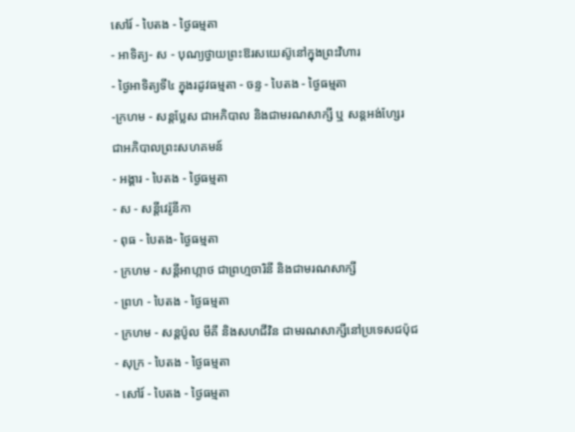សៅរ៍ - បៃតង - ថ្ងៃធម្មតា
- អាទិត្យ- ស - បុណ្យថ្វាយព្រះឱរសយេស៊ូនៅក្នុងព្រះវិហារ
- ថ្ងៃអាទិត្យទី៤ ក្នុងរដូវធម្មតា - ចន្ទ - បៃតង - ថ្ងៃធម្មតា
-ក្រហម - សន្ដប្លែស ជាអភិបាល និងជាមរណសាក្សី ឬ សន្ដអង់ហ្សែរ ជាអភិបាលព្រះសហគមន៍
- អង្គារ - បៃតង - ថ្ងៃធម្មតា
- ស - សន្ដីវេរ៉ូនីកា
- ពុធ - បៃតង- ថ្ងៃធម្មតា
- ក្រហម - សន្ដីអាហ្កាថ ជាព្រហ្មចារិនី និងជាមរណសាក្សី
- ព្រហ - បៃតង - ថ្ងៃធម្មតា
- ក្រហម - សន្ដប៉ូល មីគី និងសហជីវិន ជាមរណសាក្សីនៅប្រទេសជប៉ុជ
- សុក្រ - បៃតង - ថ្ងៃធម្មតា
- សៅរ៍ - បៃតង - ថ្ងៃធម្មតា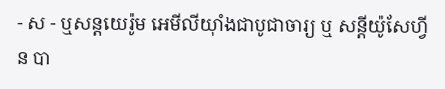- ស - ឬសន្ដយេរ៉ូម អេមីលីយ៉ាំងជាបូជាចារ្យ ឬ សន្ដីយ៉ូសែហ្វីន បា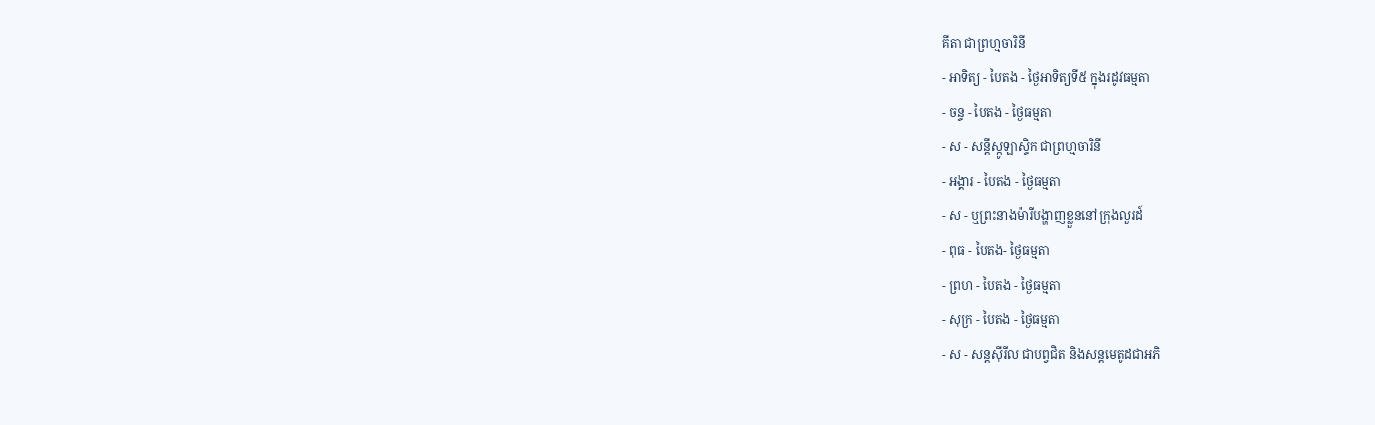គីតា ជាព្រហ្មចារិនី
- អាទិត្យ - បៃតង - ថ្ងៃអាទិត្យទី៥ ក្នុងរដូវធម្មតា
- ចន្ទ - បៃតង - ថ្ងៃធម្មតា
- ស - សន្ដីស្កូឡាស្ទិក ជាព្រហ្មចារិនី
- អង្គារ - បៃតង - ថ្ងៃធម្មតា
- ស - ឬព្រះនាងម៉ារីបង្ហាញខ្លួននៅក្រុងលួរដ៍
- ពុធ - បៃតង- ថ្ងៃធម្មតា
- ព្រហ - បៃតង - ថ្ងៃធម្មតា
- សុក្រ - បៃតង - ថ្ងៃធម្មតា
- ស - សន្ដស៊ីរីល ជាបព្វជិត និងសន្ដមេតូដជាអភិ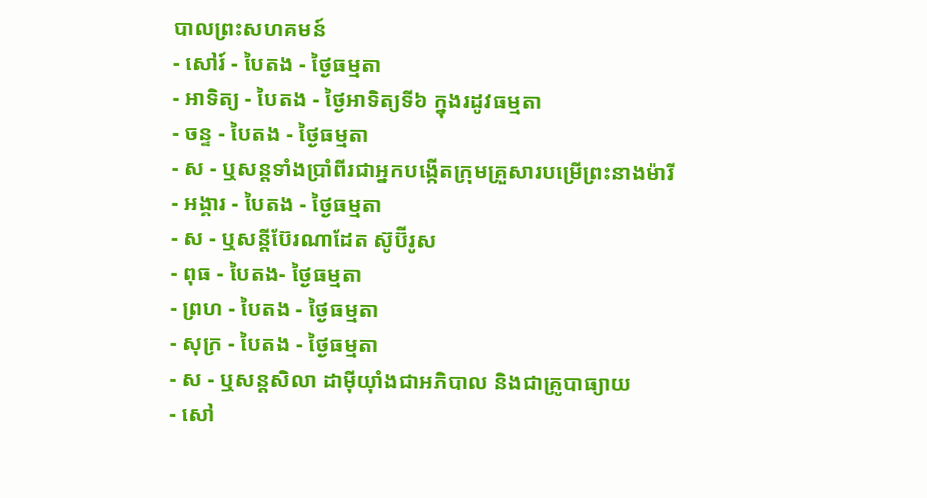បាលព្រះសហគមន៍
- សៅរ៍ - បៃតង - ថ្ងៃធម្មតា
- អាទិត្យ - បៃតង - ថ្ងៃអាទិត្យទី៦ ក្នុងរដូវធម្មតា
- ចន្ទ - បៃតង - ថ្ងៃធម្មតា
- ស - ឬសន្ដទាំងប្រាំពីរជាអ្នកបង្កើតក្រុមគ្រួសារបម្រើព្រះនាងម៉ារី
- អង្គារ - បៃតង - ថ្ងៃធម្មតា
- ស - ឬសន្ដីប៊ែរណាដែត ស៊ូប៊ីរូស
- ពុធ - បៃតង- ថ្ងៃធម្មតា
- ព្រហ - បៃតង - ថ្ងៃធម្មតា
- សុក្រ - បៃតង - ថ្ងៃធម្មតា
- ស - ឬសន្ដសិលា ដាម៉ីយ៉ាំងជាអភិបាល និងជាគ្រូបាធ្យាយ
- សៅ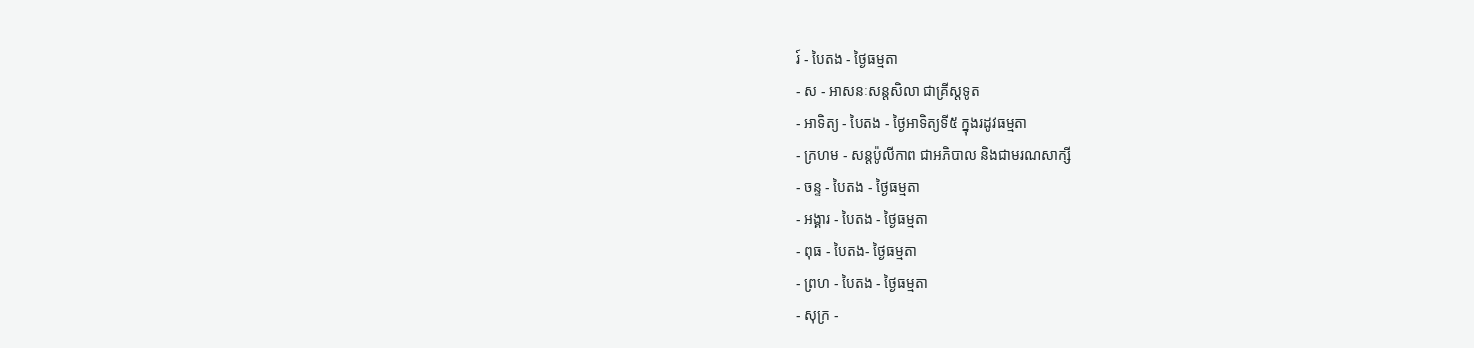រ៍ - បៃតង - ថ្ងៃធម្មតា
- ស - អាសនៈសន្ដសិលា ជាគ្រីស្ដទូត
- អាទិត្យ - បៃតង - ថ្ងៃអាទិត្យទី៥ ក្នុងរដូវធម្មតា
- ក្រហម - សន្ដប៉ូលីកាព ជាអភិបាល និងជាមរណសាក្សី
- ចន្ទ - បៃតង - ថ្ងៃធម្មតា
- អង្គារ - បៃតង - ថ្ងៃធម្មតា
- ពុធ - បៃតង- ថ្ងៃធម្មតា
- ព្រហ - បៃតង - ថ្ងៃធម្មតា
- សុក្រ -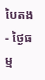បៃតង - ថ្ងៃធម្ម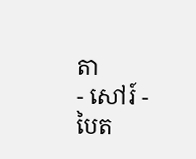តា
- សៅរ៍ - បៃត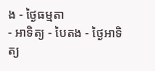ង - ថ្ងៃធម្មតា
- អាទិត្យ - បៃតង - ថ្ងៃអាទិត្យ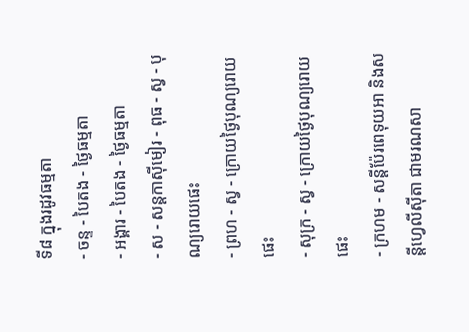ទី៨ ក្នុងរដូវធម្មតា
- ចន្ទ - បៃតង - ថ្ងៃធម្មតា
- អង្គារ - បៃតង - ថ្ងៃធម្មតា
- ស - សន្ដកាស៊ីមៀរ - ពុធ - ស្វ - បុណ្យរោយផេះ
- ព្រហ - ស្វ - ក្រោយថ្ងៃបុណ្យរោយផេះ
- សុក្រ - ស្វ - ក្រោយថ្ងៃបុណ្យរោយផេះ
- ក្រហម - សន្ដីប៉ែរពេទុយអា និងសន្ដីហ្វេលីស៊ីតា ជាមរណសា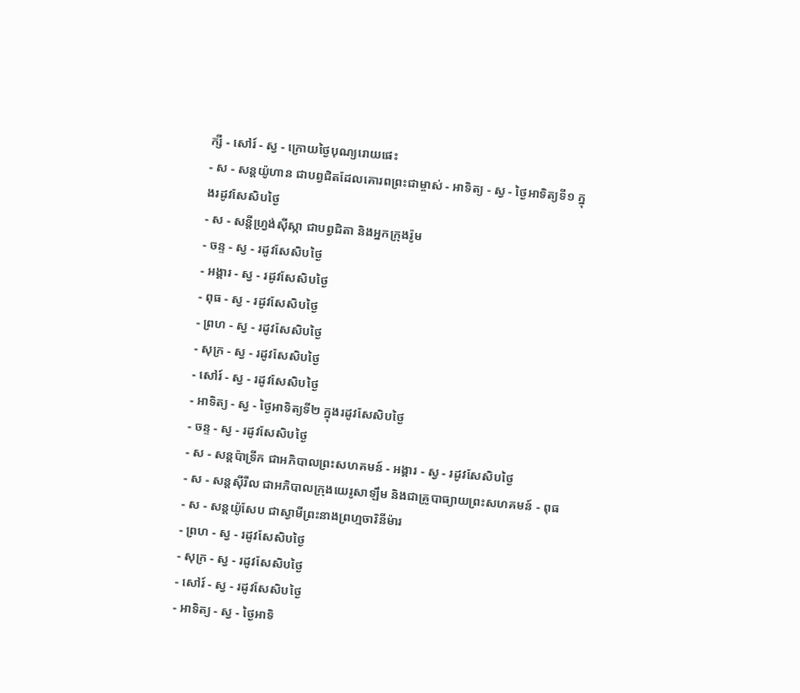ក្សី - សៅរ៍ - ស្វ - ក្រោយថ្ងៃបុណ្យរោយផេះ
- ស - សន្ដយ៉ូហាន ជាបព្វជិតដែលគោរពព្រះជាម្ចាស់ - អាទិត្យ - ស្វ - ថ្ងៃអាទិត្យទី១ ក្នុងរដូវសែសិបថ្ងៃ
- ស - សន្ដីហ្វ្រង់ស៊ីស្កា ជាបព្វជិតា និងអ្នកក្រុងរ៉ូម
- ចន្ទ - ស្វ - រដូវសែសិបថ្ងៃ
- អង្គារ - ស្វ - រដូវសែសិបថ្ងៃ
- ពុធ - ស្វ - រដូវសែសិបថ្ងៃ
- ព្រហ - ស្វ - រដូវសែសិបថ្ងៃ
- សុក្រ - ស្វ - រដូវសែសិបថ្ងៃ
- សៅរ៍ - ស្វ - រដូវសែសិបថ្ងៃ
- អាទិត្យ - ស្វ - ថ្ងៃអាទិត្យទី២ ក្នុងរដូវសែសិបថ្ងៃ
- ចន្ទ - ស្វ - រដូវសែសិបថ្ងៃ
- ស - សន្ដប៉ាទ្រីក ជាអភិបាលព្រះសហគមន៍ - អង្គារ - ស្វ - រដូវសែសិបថ្ងៃ
- ស - សន្ដស៊ីរីល ជាអភិបាលក្រុងយេរូសាឡឹម និងជាគ្រូបាធ្យាយព្រះសហគមន៍ - ពុធ - ស - សន្ដយ៉ូសែប ជាស្វាមីព្រះនាងព្រហ្មចារិនីម៉ារ
- ព្រហ - ស្វ - រដូវសែសិបថ្ងៃ
- សុក្រ - ស្វ - រដូវសែសិបថ្ងៃ
- សៅរ៍ - ស្វ - រដូវសែសិបថ្ងៃ
- អាទិត្យ - ស្វ - ថ្ងៃអាទិ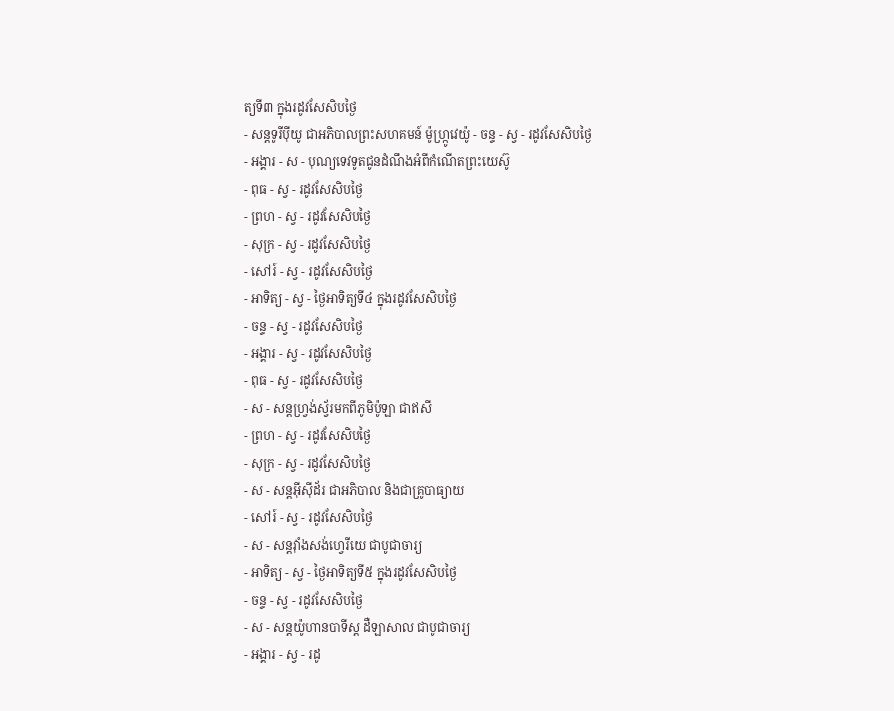ត្យទី៣ ក្នុងរដូវសែសិបថ្ងៃ
- សន្ដទូរីប៉ីយូ ជាអភិបាលព្រះសហគមន៍ ម៉ូហ្ក្រូវេយ៉ូ - ចន្ទ - ស្វ - រដូវសែសិបថ្ងៃ
- អង្គារ - ស - បុណ្យទេវទូតជូនដំណឹងអំពីកំណើតព្រះយេស៊ូ
- ពុធ - ស្វ - រដូវសែសិបថ្ងៃ
- ព្រហ - ស្វ - រដូវសែសិបថ្ងៃ
- សុក្រ - ស្វ - រដូវសែសិបថ្ងៃ
- សៅរ៍ - ស្វ - រដូវសែសិបថ្ងៃ
- អាទិត្យ - ស្វ - ថ្ងៃអាទិត្យទី៤ ក្នុងរដូវសែសិបថ្ងៃ
- ចន្ទ - ស្វ - រដូវសែសិបថ្ងៃ
- អង្គារ - ស្វ - រដូវសែសិបថ្ងៃ
- ពុធ - ស្វ - រដូវសែសិបថ្ងៃ
- ស - សន្ដហ្វ្រង់ស្វ័រមកពីភូមិប៉ូឡា ជាឥសី
- ព្រហ - ស្វ - រដូវសែសិបថ្ងៃ
- សុក្រ - ស្វ - រដូវសែសិបថ្ងៃ
- ស - សន្ដអ៊ីស៊ីដ័រ ជាអភិបាល និងជាគ្រូបាធ្យាយ
- សៅរ៍ - ស្វ - រដូវសែសិបថ្ងៃ
- ស - សន្ដវ៉ាំងសង់ហ្វេរីយេ ជាបូជាចារ្យ
- អាទិត្យ - ស្វ - ថ្ងៃអាទិត្យទី៥ ក្នុងរដូវសែសិបថ្ងៃ
- ចន្ទ - ស្វ - រដូវសែសិបថ្ងៃ
- ស - សន្ដយ៉ូហានបាទីស្ដ ដឺឡាសាល ជាបូជាចារ្យ
- អង្គារ - ស្វ - រដូ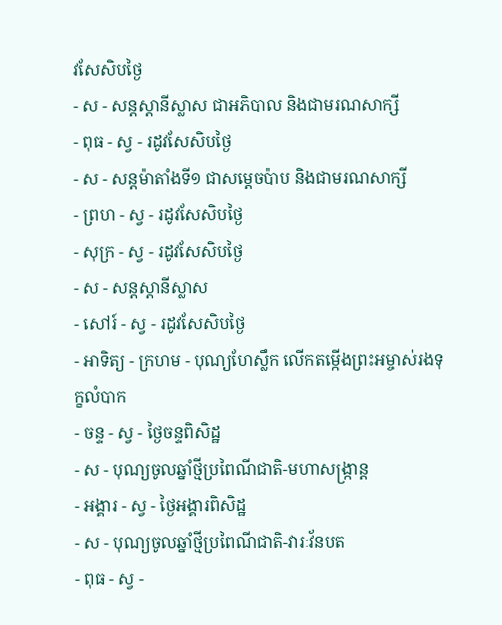វសែសិបថ្ងៃ
- ស - សន្ដស្ដានីស្លាស ជាអភិបាល និងជាមរណសាក្សី
- ពុធ - ស្វ - រដូវសែសិបថ្ងៃ
- ស - សន្ដម៉ាតាំងទី១ ជាសម្ដេចប៉ាប និងជាមរណសាក្សី
- ព្រហ - ស្វ - រដូវសែសិបថ្ងៃ
- សុក្រ - ស្វ - រដូវសែសិបថ្ងៃ
- ស - សន្ដស្ដានីស្លាស
- សៅរ៍ - ស្វ - រដូវសែសិបថ្ងៃ
- អាទិត្យ - ក្រហម - បុណ្យហែស្លឹក លើកតម្កើងព្រះអម្ចាស់រងទុក្ខលំបាក
- ចន្ទ - ស្វ - ថ្ងៃចន្ទពិសិដ្ឋ
- ស - បុណ្យចូលឆ្នាំថ្មីប្រពៃណីជាតិ-មហាសង្រ្កាន្ដ
- អង្គារ - ស្វ - ថ្ងៃអង្គារពិសិដ្ឋ
- ស - បុណ្យចូលឆ្នាំថ្មីប្រពៃណីជាតិ-វារៈវ័នបត
- ពុធ - ស្វ -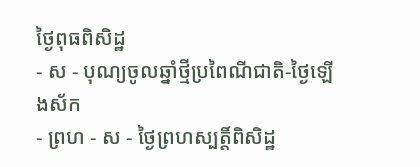ថ្ងៃពុធពិសិដ្ឋ
- ស - បុណ្យចូលឆ្នាំថ្មីប្រពៃណីជាតិ-ថ្ងៃឡើងស័ក
- ព្រហ - ស - ថ្ងៃព្រហស្បត្ដិ៍ពិសិដ្ឋ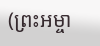(ព្រះអម្ចា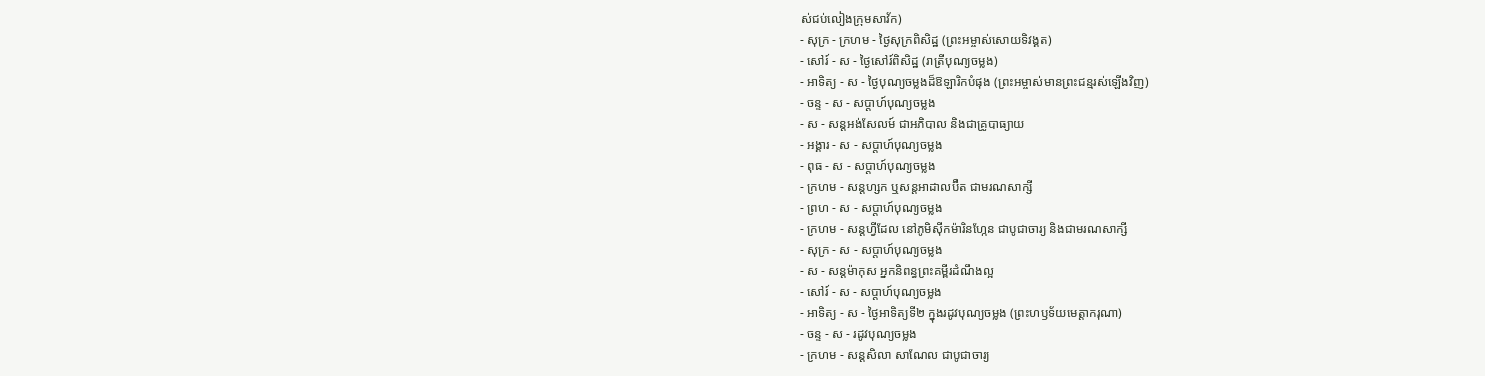ស់ជប់លៀងក្រុមសាវ័ក)
- សុក្រ - ក្រហម - ថ្ងៃសុក្រពិសិដ្ឋ (ព្រះអម្ចាស់សោយទិវង្គត)
- សៅរ៍ - ស - ថ្ងៃសៅរ៍ពិសិដ្ឋ (រាត្រីបុណ្យចម្លង)
- អាទិត្យ - ស - ថ្ងៃបុណ្យចម្លងដ៏ឱឡារិកបំផុង (ព្រះអម្ចាស់មានព្រះជន្មរស់ឡើងវិញ)
- ចន្ទ - ស - សប្ដាហ៍បុណ្យចម្លង
- ស - សន្ដអង់សែលម៍ ជាអភិបាល និងជាគ្រូបាធ្យាយ
- អង្គារ - ស - សប្ដាហ៍បុណ្យចម្លង
- ពុធ - ស - សប្ដាហ៍បុណ្យចម្លង
- ក្រហម - សន្ដហ្សក ឬសន្ដអាដាលប៊ឺត ជាមរណសាក្សី
- ព្រហ - ស - សប្ដាហ៍បុណ្យចម្លង
- ក្រហម - សន្ដហ្វីដែល នៅភូមិស៊ីកម៉ារិនហ្កែន ជាបូជាចារ្យ និងជាមរណសាក្សី
- សុក្រ - ស - សប្ដាហ៍បុណ្យចម្លង
- ស - សន្ដម៉ាកុស អ្នកនិពន្ធព្រះគម្ពីរដំណឹងល្អ
- សៅរ៍ - ស - សប្ដាហ៍បុណ្យចម្លង
- អាទិត្យ - ស - ថ្ងៃអាទិត្យទី២ ក្នុងរដូវបុណ្យចម្លង (ព្រះហឫទ័យមេត្ដាករុណា)
- ចន្ទ - ស - រដូវបុណ្យចម្លង
- ក្រហម - សន្ដសិលា សាណែល ជាបូជាចារ្យ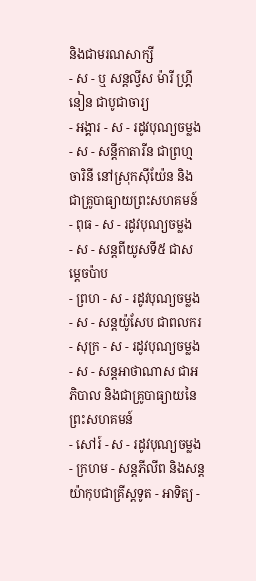និងជាមរណសាក្សី
- ស - ឬ សន្ដល្វីស ម៉ារី ហ្គ្រីនៀន ជាបូជាចារ្យ
- អង្គារ - ស - រដូវបុណ្យចម្លង
- ស - សន្ដីកាតារីន ជាព្រហ្មចារិនី នៅស្រុកស៊ីយ៉ែន និងជាគ្រូបាធ្យាយព្រះសហគមន៍
- ពុធ - ស - រដូវបុណ្យចម្លង
- ស - សន្ដពីយូសទី៥ ជាសម្ដេចប៉ាប
- ព្រហ - ស - រដូវបុណ្យចម្លង
- ស - សន្ដយ៉ូសែប ជាពលករ
- សុក្រ - ស - រដូវបុណ្យចម្លង
- ស - សន្ដអាថាណាស ជាអភិបាល និងជាគ្រូបាធ្យាយនៃព្រះសហគមន៍
- សៅរ៍ - ស - រដូវបុណ្យចម្លង
- ក្រហម - សន្ដភីលីព និងសន្ដយ៉ាកុបជាគ្រីស្ដទូត - អាទិត្យ -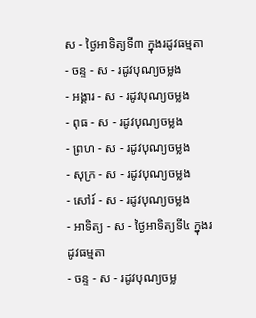ស - ថ្ងៃអាទិត្យទី៣ ក្នុងរដូវធម្មតា
- ចន្ទ - ស - រដូវបុណ្យចម្លង
- អង្គារ - ស - រដូវបុណ្យចម្លង
- ពុធ - ស - រដូវបុណ្យចម្លង
- ព្រហ - ស - រដូវបុណ្យចម្លង
- សុក្រ - ស - រដូវបុណ្យចម្លង
- សៅរ៍ - ស - រដូវបុណ្យចម្លង
- អាទិត្យ - ស - ថ្ងៃអាទិត្យទី៤ ក្នុងរដូវធម្មតា
- ចន្ទ - ស - រដូវបុណ្យចម្ល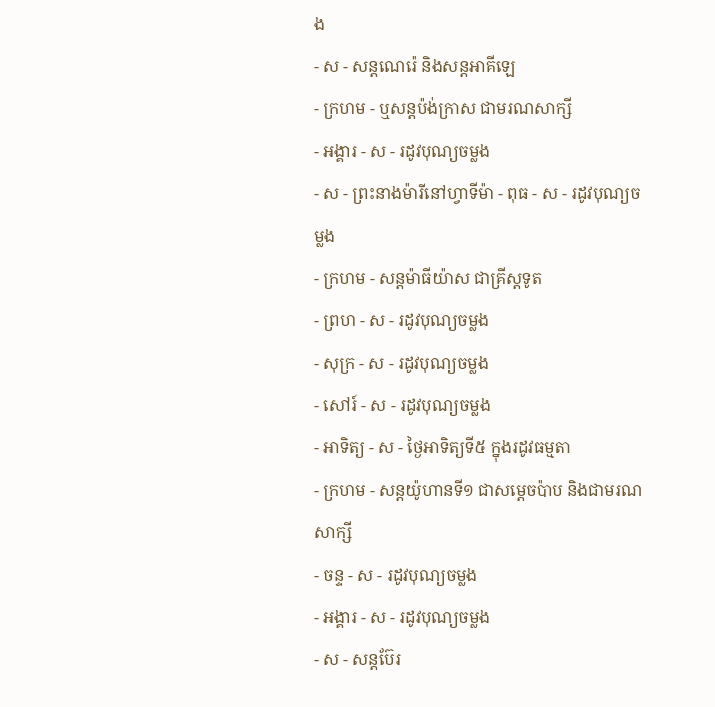ង
- ស - សន្ដណេរ៉េ និងសន្ដអាគីឡេ
- ក្រហម - ឬសន្ដប៉ង់ក្រាស ជាមរណសាក្សី
- អង្គារ - ស - រដូវបុណ្យចម្លង
- ស - ព្រះនាងម៉ារីនៅហ្វាទីម៉ា - ពុធ - ស - រដូវបុណ្យចម្លង
- ក្រហម - សន្ដម៉ាធីយ៉ាស ជាគ្រីស្ដទូត
- ព្រហ - ស - រដូវបុណ្យចម្លង
- សុក្រ - ស - រដូវបុណ្យចម្លង
- សៅរ៍ - ស - រដូវបុណ្យចម្លង
- អាទិត្យ - ស - ថ្ងៃអាទិត្យទី៥ ក្នុងរដូវធម្មតា
- ក្រហម - សន្ដយ៉ូហានទី១ ជាសម្ដេចប៉ាប និងជាមរណសាក្សី
- ចន្ទ - ស - រដូវបុណ្យចម្លង
- អង្គារ - ស - រដូវបុណ្យចម្លង
- ស - សន្ដប៊ែរ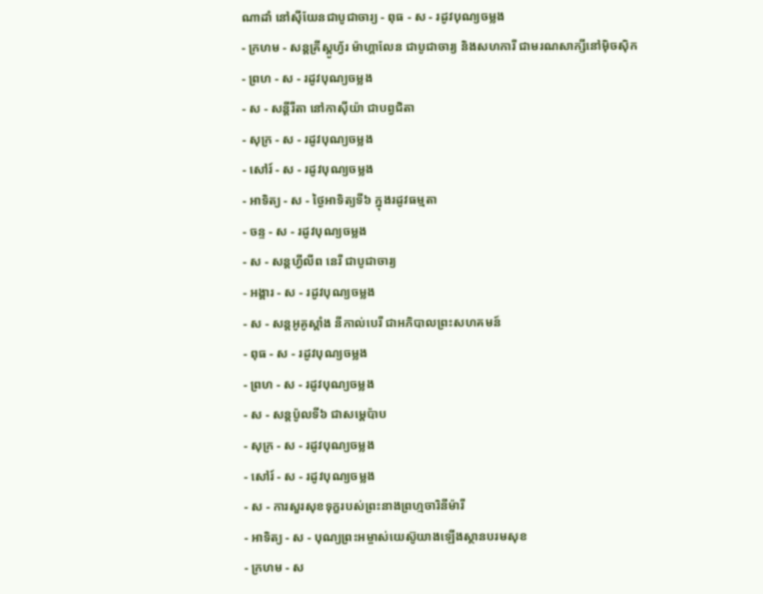ណាដាំ នៅស៊ីយែនជាបូជាចារ្យ - ពុធ - ស - រដូវបុណ្យចម្លង
- ក្រហម - សន្ដគ្រីស្ដូហ្វ័រ ម៉ាហ្គាលែន ជាបូជាចារ្យ និងសហការី ជាមរណសាក្សីនៅម៉ិចស៊ិក
- ព្រហ - ស - រដូវបុណ្យចម្លង
- ស - សន្ដីរីតា នៅកាស៊ីយ៉ា ជាបព្វជិតា
- សុក្រ - ស - រដូវបុណ្យចម្លង
- សៅរ៍ - ស - រដូវបុណ្យចម្លង
- អាទិត្យ - ស - ថ្ងៃអាទិត្យទី៦ ក្នុងរដូវធម្មតា
- ចន្ទ - ស - រដូវបុណ្យចម្លង
- ស - សន្ដហ្វីលីព នេរី ជាបូជាចារ្យ
- អង្គារ - ស - រដូវបុណ្យចម្លង
- ស - សន្ដអូគូស្ដាំង នីកាល់បេរី ជាអភិបាលព្រះសហគមន៍
- ពុធ - ស - រដូវបុណ្យចម្លង
- ព្រហ - ស - រដូវបុណ្យចម្លង
- ស - សន្ដប៉ូលទី៦ ជាសម្ដេប៉ាប
- សុក្រ - ស - រដូវបុណ្យចម្លង
- សៅរ៍ - ស - រដូវបុណ្យចម្លង
- ស - ការសួរសុខទុក្ខរបស់ព្រះនាងព្រហ្មចារិនីម៉ារី
- អាទិត្យ - ស - បុណ្យព្រះអម្ចាស់យេស៊ូយាងឡើងស្ថានបរមសុខ
- ក្រហម - ស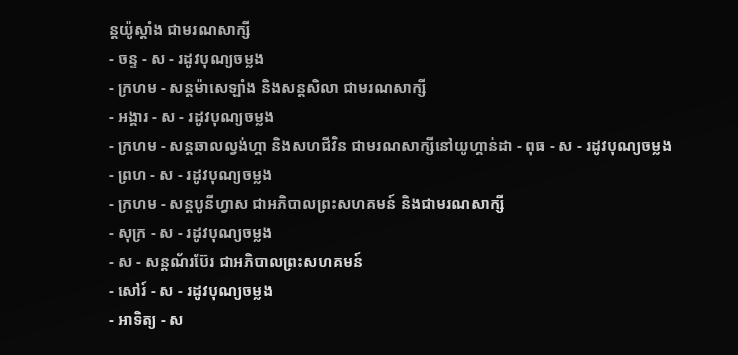ន្ដយ៉ូស្ដាំង ជាមរណសាក្សី
- ចន្ទ - ស - រដូវបុណ្យចម្លង
- ក្រហម - សន្ដម៉ាសេឡាំង និងសន្ដសិលា ជាមរណសាក្សី
- អង្គារ - ស - រដូវបុណ្យចម្លង
- ក្រហម - សន្ដឆាលល្វង់ហ្គា និងសហជីវិន ជាមរណសាក្សីនៅយូហ្គាន់ដា - ពុធ - ស - រដូវបុណ្យចម្លង
- ព្រហ - ស - រដូវបុណ្យចម្លង
- ក្រហម - សន្ដបូនីហ្វាស ជាអភិបាលព្រះសហគមន៍ និងជាមរណសាក្សី
- សុក្រ - ស - រដូវបុណ្យចម្លង
- ស - សន្ដណ័រប៊ែរ ជាអភិបាលព្រះសហគមន៍
- សៅរ៍ - ស - រដូវបុណ្យចម្លង
- អាទិត្យ - ស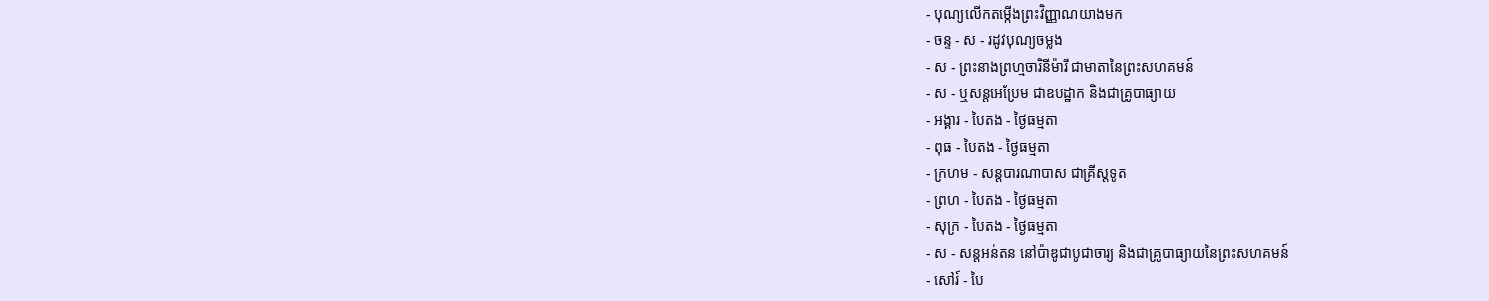- បុណ្យលើកតម្កើងព្រះវិញ្ញាណយាងមក
- ចន្ទ - ស - រដូវបុណ្យចម្លង
- ស - ព្រះនាងព្រហ្មចារិនីម៉ារី ជាមាតានៃព្រះសហគមន៍
- ស - ឬសន្ដអេប្រែម ជាឧបដ្ឋាក និងជាគ្រូបាធ្យាយ
- អង្គារ - បៃតង - ថ្ងៃធម្មតា
- ពុធ - បៃតង - ថ្ងៃធម្មតា
- ក្រហម - សន្ដបារណាបាស ជាគ្រីស្ដទូត
- ព្រហ - បៃតង - ថ្ងៃធម្មតា
- សុក្រ - បៃតង - ថ្ងៃធម្មតា
- ស - សន្ដអន់តន នៅប៉ាឌូជាបូជាចារ្យ និងជាគ្រូបាធ្យាយនៃព្រះសហគមន៍
- សៅរ៍ - បៃ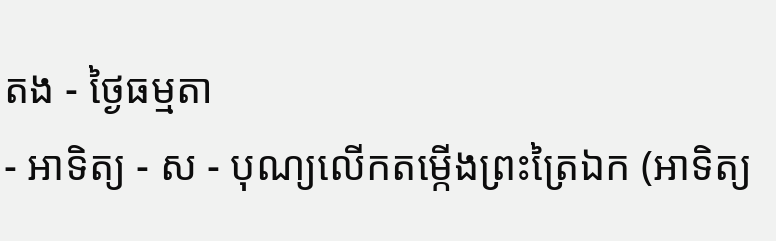តង - ថ្ងៃធម្មតា
- អាទិត្យ - ស - បុណ្យលើកតម្កើងព្រះត្រៃឯក (អាទិត្យ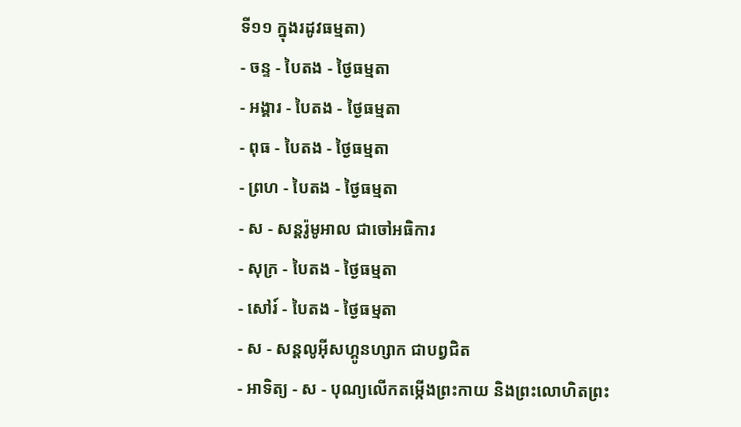ទី១១ ក្នុងរដូវធម្មតា)
- ចន្ទ - បៃតង - ថ្ងៃធម្មតា
- អង្គារ - បៃតង - ថ្ងៃធម្មតា
- ពុធ - បៃតង - ថ្ងៃធម្មតា
- ព្រហ - បៃតង - ថ្ងៃធម្មតា
- ស - សន្ដរ៉ូមូអាល ជាចៅអធិការ
- សុក្រ - បៃតង - ថ្ងៃធម្មតា
- សៅរ៍ - បៃតង - ថ្ងៃធម្មតា
- ស - សន្ដលូអ៊ីសហ្គូនហ្សាក ជាបព្វជិត
- អាទិត្យ - ស - បុណ្យលើកតម្កើងព្រះកាយ និងព្រះលោហិតព្រះ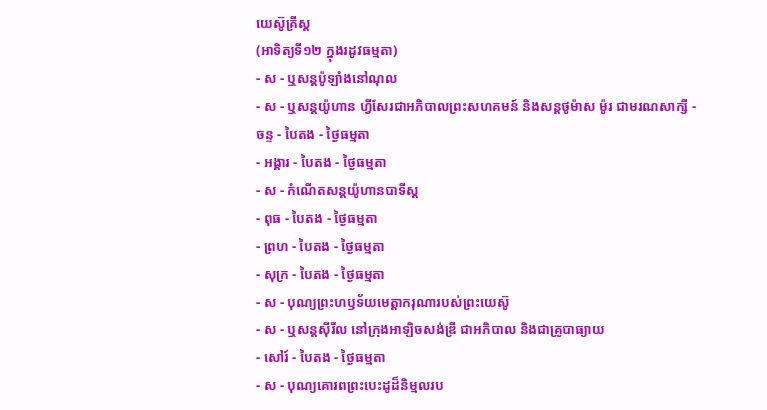យេស៊ូគ្រីស្ដ
(អាទិត្យទី១២ ក្នុងរដូវធម្មតា)
- ស - ឬសន្ដប៉ូឡាំងនៅណុល
- ស - ឬសន្ដយ៉ូហាន ហ្វីសែរជាអភិបាលព្រះសហគមន៍ និងសន្ដថូម៉ាស ម៉ូរ ជាមរណសាក្សី - ចន្ទ - បៃតង - ថ្ងៃធម្មតា
- អង្គារ - បៃតង - ថ្ងៃធម្មតា
- ស - កំណើតសន្ដយ៉ូហានបាទីស្ដ
- ពុធ - បៃតង - ថ្ងៃធម្មតា
- ព្រហ - បៃតង - ថ្ងៃធម្មតា
- សុក្រ - បៃតង - ថ្ងៃធម្មតា
- ស - បុណ្យព្រះហឫទ័យមេត្ដាករុណារបស់ព្រះយេស៊ូ
- ស - ឬសន្ដស៊ីរីល នៅក្រុងអាឡិចសង់ឌ្រី ជាអភិបាល និងជាគ្រូបាធ្យាយ
- សៅរ៍ - បៃតង - ថ្ងៃធម្មតា
- ស - បុណ្យគោរពព្រះបេះដូដ៏និម្មលរប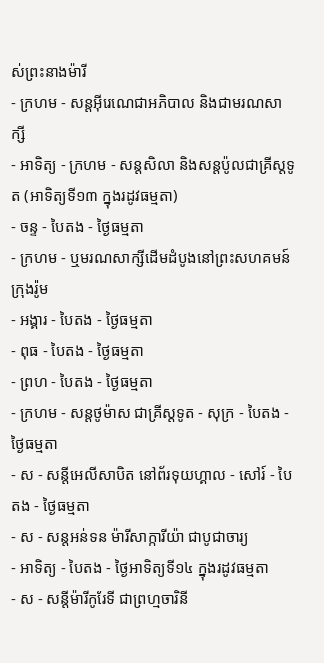ស់ព្រះនាងម៉ារី
- ក្រហម - សន្ដអ៊ីរេណេជាអភិបាល និងជាមរណសាក្សី
- អាទិត្យ - ក្រហម - សន្ដសិលា និងសន្ដប៉ូលជាគ្រីស្ដទូត (អាទិត្យទី១៣ ក្នុងរដូវធម្មតា)
- ចន្ទ - បៃតង - ថ្ងៃធម្មតា
- ក្រហម - ឬមរណសាក្សីដើមដំបូងនៅព្រះសហគមន៍ក្រុងរ៉ូម
- អង្គារ - បៃតង - ថ្ងៃធម្មតា
- ពុធ - បៃតង - ថ្ងៃធម្មតា
- ព្រហ - បៃតង - ថ្ងៃធម្មតា
- ក្រហម - សន្ដថូម៉ាស ជាគ្រីស្ដទូត - សុក្រ - បៃតង - ថ្ងៃធម្មតា
- ស - សន្ដីអេលីសាបិត នៅព័រទុយហ្គាល - សៅរ៍ - បៃតង - ថ្ងៃធម្មតា
- ស - សន្ដអន់ទន ម៉ារីសាក្ការីយ៉ា ជាបូជាចារ្យ
- អាទិត្យ - បៃតង - ថ្ងៃអាទិត្យទី១៤ ក្នុងរដូវធម្មតា
- ស - សន្ដីម៉ារីកូរែទី ជាព្រហ្មចារិនី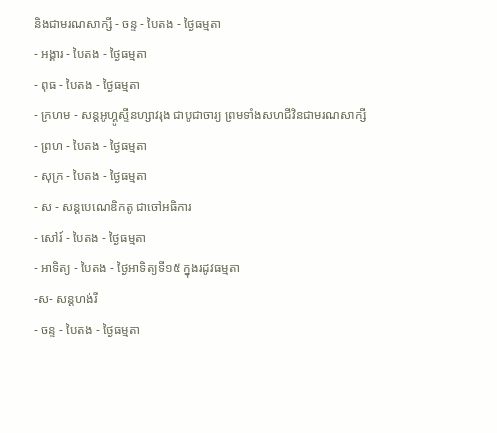និងជាមរណសាក្សី - ចន្ទ - បៃតង - ថ្ងៃធម្មតា
- អង្គារ - បៃតង - ថ្ងៃធម្មតា
- ពុធ - បៃតង - ថ្ងៃធម្មតា
- ក្រហម - សន្ដអូហ្គូស្ទីនហ្សាវរុង ជាបូជាចារ្យ ព្រមទាំងសហជីវិនជាមរណសាក្សី
- ព្រហ - បៃតង - ថ្ងៃធម្មតា
- សុក្រ - បៃតង - ថ្ងៃធម្មតា
- ស - សន្ដបេណេឌិកតូ ជាចៅអធិការ
- សៅរ៍ - បៃតង - ថ្ងៃធម្មតា
- អាទិត្យ - បៃតង - ថ្ងៃអាទិត្យទី១៥ ក្នុងរដូវធម្មតា
-ស- សន្ដហង់រី
- ចន្ទ - បៃតង - ថ្ងៃធម្មតា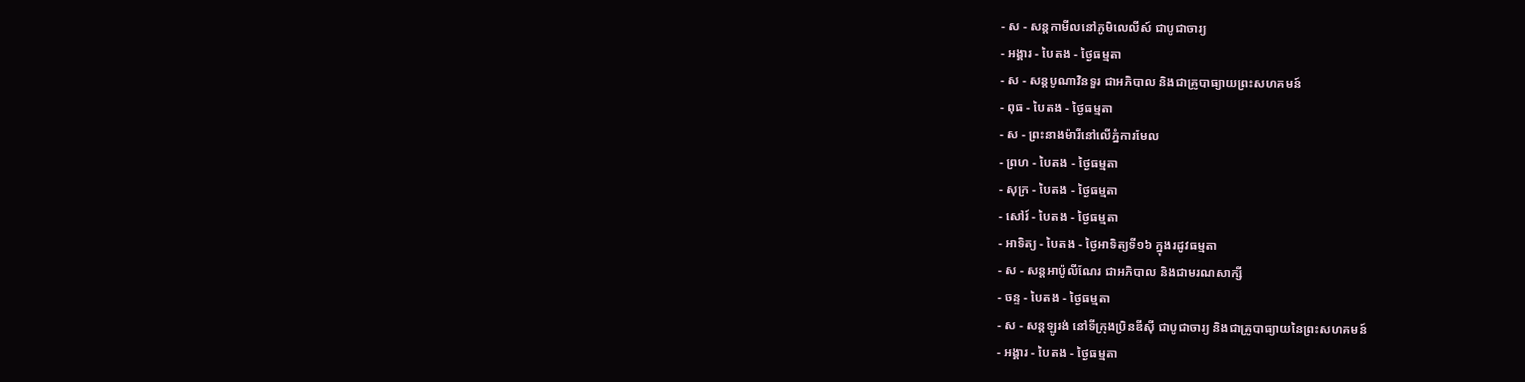- ស - សន្ដកាមីលនៅភូមិលេលីស៍ ជាបូជាចារ្យ
- អង្គារ - បៃតង - ថ្ងៃធម្មតា
- ស - សន្ដបូណាវិនទួរ ជាអភិបាល និងជាគ្រូបាធ្យាយព្រះសហគមន៍
- ពុធ - បៃតង - ថ្ងៃធម្មតា
- ស - ព្រះនាងម៉ារីនៅលើភ្នំការមែល
- ព្រហ - បៃតង - ថ្ងៃធម្មតា
- សុក្រ - បៃតង - ថ្ងៃធម្មតា
- សៅរ៍ - បៃតង - ថ្ងៃធម្មតា
- អាទិត្យ - បៃតង - ថ្ងៃអាទិត្យទី១៦ ក្នុងរដូវធម្មតា
- ស - សន្ដអាប៉ូលីណែរ ជាអភិបាល និងជាមរណសាក្សី
- ចន្ទ - បៃតង - ថ្ងៃធម្មតា
- ស - សន្ដឡូរង់ នៅទីក្រុងប្រិនឌីស៊ី ជាបូជាចារ្យ និងជាគ្រូបាធ្យាយនៃព្រះសហគមន៍
- អង្គារ - បៃតង - ថ្ងៃធម្មតា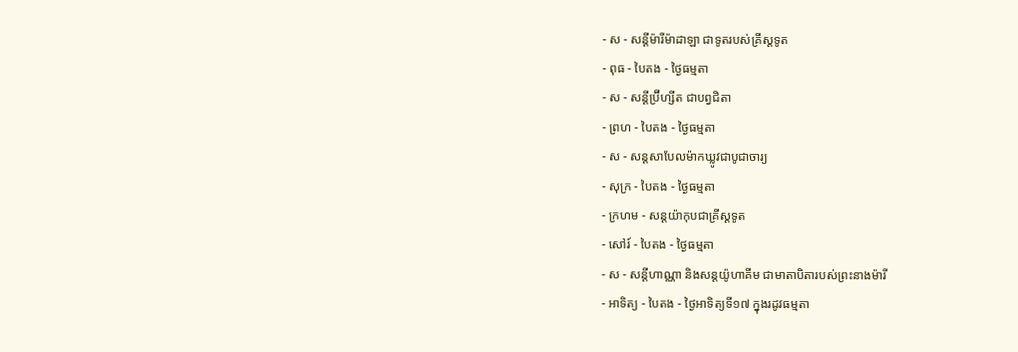- ស - សន្ដីម៉ារីម៉ាដាឡា ជាទូតរបស់គ្រីស្ដទូត
- ពុធ - បៃតង - ថ្ងៃធម្មតា
- ស - សន្ដីប្រ៊ីហ្សីត ជាបព្វជិតា
- ព្រហ - បៃតង - ថ្ងៃធម្មតា
- ស - សន្ដសាបែលម៉ាកឃ្លូវជាបូជាចារ្យ
- សុក្រ - បៃតង - ថ្ងៃធម្មតា
- ក្រហម - សន្ដយ៉ាកុបជាគ្រីស្ដទូត
- សៅរ៍ - បៃតង - ថ្ងៃធម្មតា
- ស - សន្ដីហាណ្ណា និងសន្ដយ៉ូហាគីម ជាមាតាបិតារបស់ព្រះនាងម៉ារី
- អាទិត្យ - បៃតង - ថ្ងៃអាទិត្យទី១៧ ក្នុងរដូវធម្មតា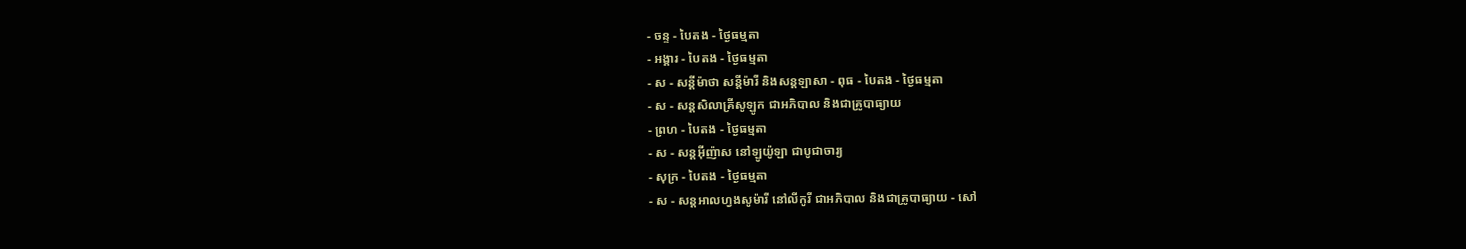- ចន្ទ - បៃតង - ថ្ងៃធម្មតា
- អង្គារ - បៃតង - ថ្ងៃធម្មតា
- ស - សន្ដីម៉ាថា សន្ដីម៉ារី និងសន្ដឡាសា - ពុធ - បៃតង - ថ្ងៃធម្មតា
- ស - សន្ដសិលាគ្រីសូឡូក ជាអភិបាល និងជាគ្រូបាធ្យាយ
- ព្រហ - បៃតង - ថ្ងៃធម្មតា
- ស - សន្ដអ៊ីញ៉ាស នៅឡូយ៉ូឡា ជាបូជាចារ្យ
- សុក្រ - បៃតង - ថ្ងៃធម្មតា
- ស - សន្ដអាលហ្វងសូម៉ារី នៅលីកូរី ជាអភិបាល និងជាគ្រូបាធ្យាយ - សៅ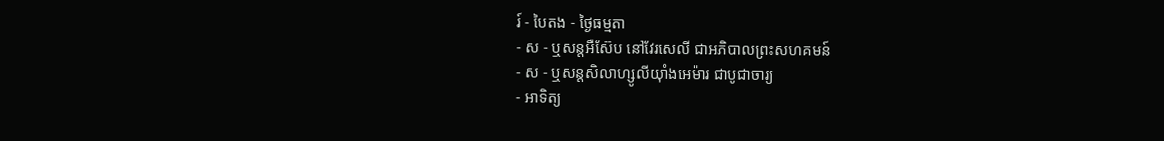រ៍ - បៃតង - ថ្ងៃធម្មតា
- ស - ឬសន្ដអឺស៊ែប នៅវែរសេលី ជាអភិបាលព្រះសហគមន៍
- ស - ឬសន្ដសិលាហ្សូលីយ៉ាំងអេម៉ារ ជាបូជាចារ្យ
- អាទិត្យ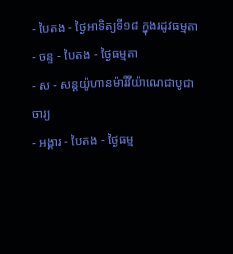- បៃតង - ថ្ងៃអាទិត្យទី១៨ ក្នុងរដូវធម្មតា
- ចន្ទ - បៃតង - ថ្ងៃធម្មតា
- ស - សន្ដយ៉ូហានម៉ារីវីយ៉ាណេជាបូជាចារ្យ
- អង្គារ - បៃតង - ថ្ងៃធម្ម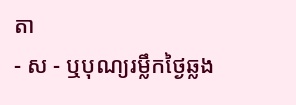តា
- ស - ឬបុណ្យរម្លឹកថ្ងៃឆ្លង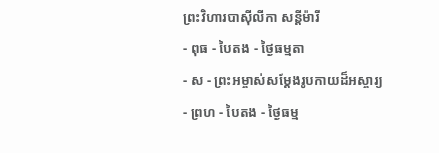ព្រះវិហារបាស៊ីលីកា សន្ដីម៉ារី
- ពុធ - បៃតង - ថ្ងៃធម្មតា
- ស - ព្រះអម្ចាស់សម្ដែងរូបកាយដ៏អស្ចារ្យ
- ព្រហ - បៃតង - ថ្ងៃធម្ម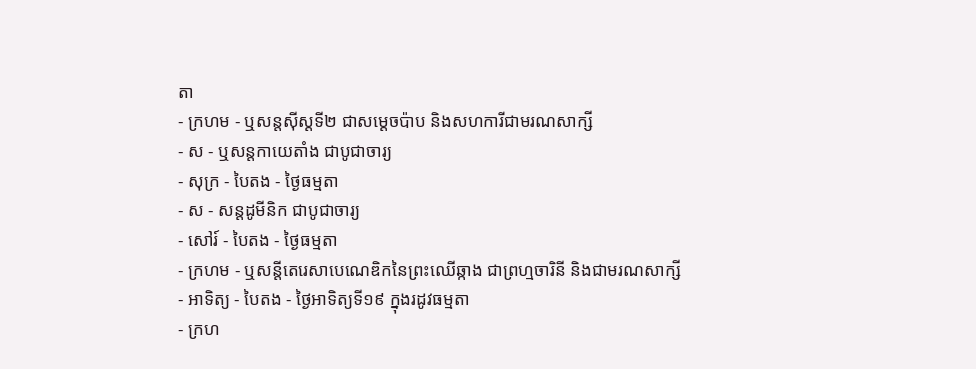តា
- ក្រហម - ឬសន្ដស៊ីស្ដទី២ ជាសម្ដេចប៉ាប និងសហការីជាមរណសាក្សី
- ស - ឬសន្ដកាយេតាំង ជាបូជាចារ្យ
- សុក្រ - បៃតង - ថ្ងៃធម្មតា
- ស - សន្ដដូមីនិក ជាបូជាចារ្យ
- សៅរ៍ - បៃតង - ថ្ងៃធម្មតា
- ក្រហម - ឬសន្ដីតេរេសាបេណេឌិកនៃព្រះឈើឆ្កាង ជាព្រហ្មចារិនី និងជាមរណសាក្សី
- អាទិត្យ - បៃតង - ថ្ងៃអាទិត្យទី១៩ ក្នុងរដូវធម្មតា
- ក្រហ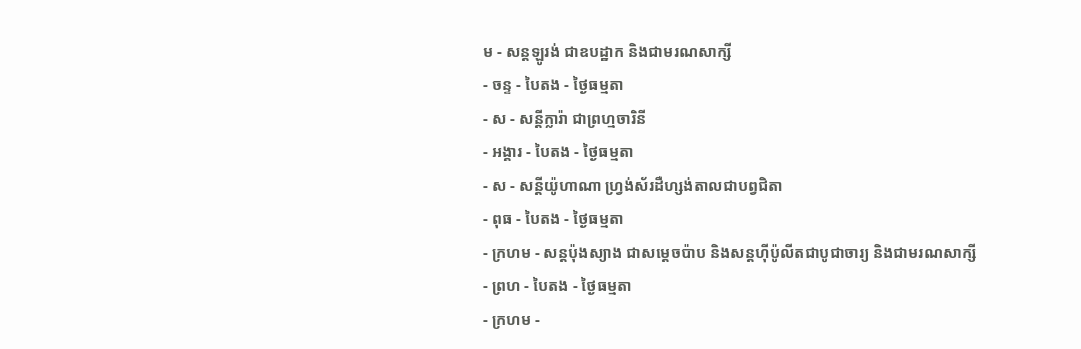ម - សន្ដឡូរង់ ជាឧបដ្ឋាក និងជាមរណសាក្សី
- ចន្ទ - បៃតង - ថ្ងៃធម្មតា
- ស - សន្ដីក្លារ៉ា ជាព្រហ្មចារិនី
- អង្គារ - បៃតង - ថ្ងៃធម្មតា
- ស - សន្ដីយ៉ូហាណា ហ្វ្រង់ស័រដឺហ្សង់តាលជាបព្វជិតា
- ពុធ - បៃតង - ថ្ងៃធម្មតា
- ក្រហម - សន្ដប៉ុងស្យាង ជាសម្ដេចប៉ាប និងសន្ដហ៊ីប៉ូលីតជាបូជាចារ្យ និងជាមរណសាក្សី
- ព្រហ - បៃតង - ថ្ងៃធម្មតា
- ក្រហម -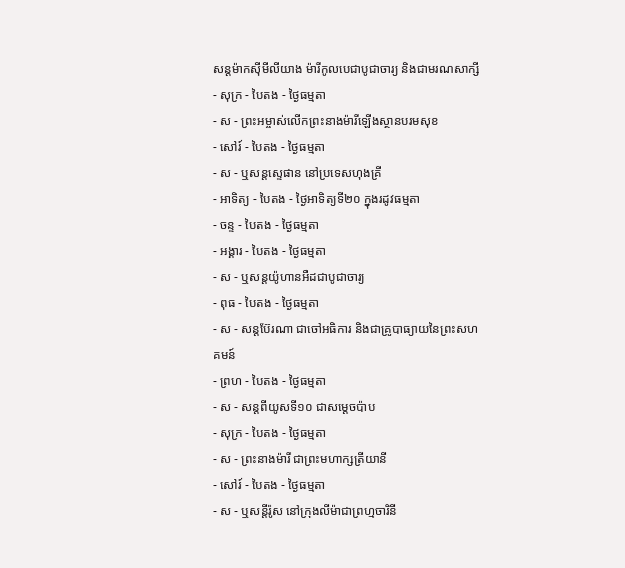សន្ដម៉ាកស៊ីមីលីយាង ម៉ារីកូលបេជាបូជាចារ្យ និងជាមរណសាក្សី
- សុក្រ - បៃតង - ថ្ងៃធម្មតា
- ស - ព្រះអម្ចាស់លើកព្រះនាងម៉ារីឡើងស្ថានបរមសុខ
- សៅរ៍ - បៃតង - ថ្ងៃធម្មតា
- ស - ឬសន្ដស្ទេផាន នៅប្រទេសហុងគ្រី
- អាទិត្យ - បៃតង - ថ្ងៃអាទិត្យទី២០ ក្នុងរដូវធម្មតា
- ចន្ទ - បៃតង - ថ្ងៃធម្មតា
- អង្គារ - បៃតង - ថ្ងៃធម្មតា
- ស - ឬសន្ដយ៉ូហានអឺដជាបូជាចារ្យ
- ពុធ - បៃតង - ថ្ងៃធម្មតា
- ស - សន្ដប៊ែរណា ជាចៅអធិការ និងជាគ្រូបាធ្យាយនៃព្រះសហគមន៍
- ព្រហ - បៃតង - ថ្ងៃធម្មតា
- ស - សន្ដពីយូសទី១០ ជាសម្ដេចប៉ាប
- សុក្រ - បៃតង - ថ្ងៃធម្មតា
- ស - ព្រះនាងម៉ារី ជាព្រះមហាក្សត្រីយានី
- សៅរ៍ - បៃតង - ថ្ងៃធម្មតា
- ស - ឬសន្ដីរ៉ូស នៅក្រុងលីម៉ាជាព្រហ្មចារិនី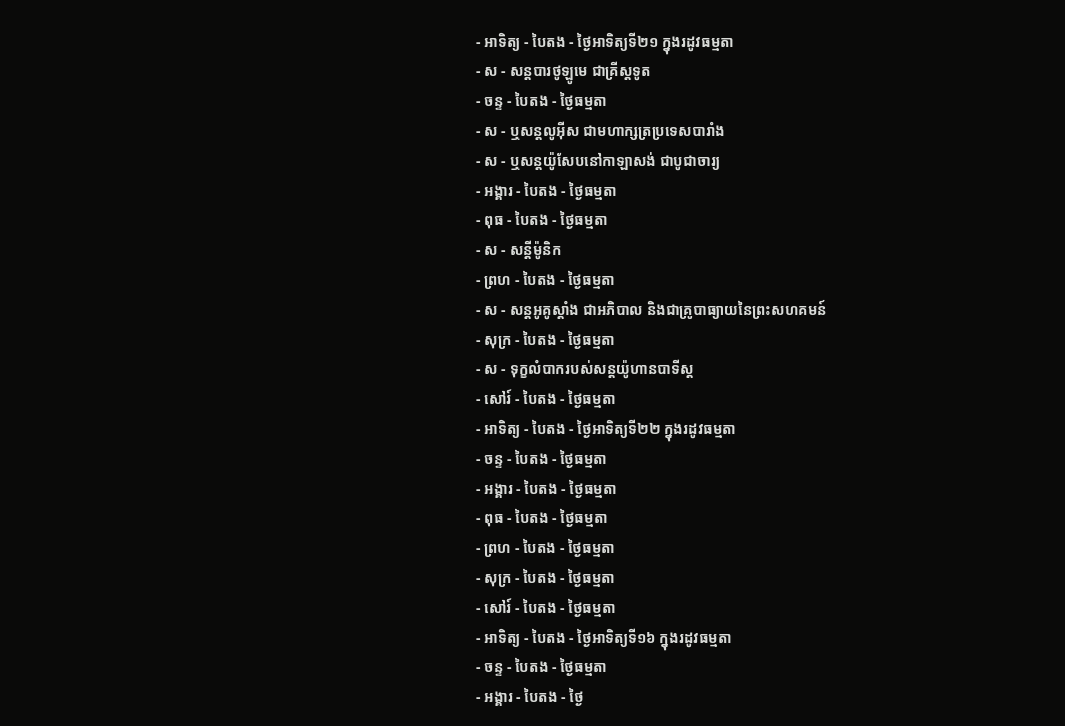- អាទិត្យ - បៃតង - ថ្ងៃអាទិត្យទី២១ ក្នុងរដូវធម្មតា
- ស - សន្ដបារថូឡូមេ ជាគ្រីស្ដទូត
- ចន្ទ - បៃតង - ថ្ងៃធម្មតា
- ស - ឬសន្ដលូអ៊ីស ជាមហាក្សត្រប្រទេសបារាំង
- ស - ឬសន្ដយ៉ូសែបនៅកាឡាសង់ ជាបូជាចារ្យ
- អង្គារ - បៃតង - ថ្ងៃធម្មតា
- ពុធ - បៃតង - ថ្ងៃធម្មតា
- ស - សន្ដីម៉ូនិក
- ព្រហ - បៃតង - ថ្ងៃធម្មតា
- ស - សន្ដអូគូស្ដាំង ជាអភិបាល និងជាគ្រូបាធ្យាយនៃព្រះសហគមន៍
- សុក្រ - បៃតង - ថ្ងៃធម្មតា
- ស - ទុក្ខលំបាករបស់សន្ដយ៉ូហានបាទីស្ដ
- សៅរ៍ - បៃតង - ថ្ងៃធម្មតា
- អាទិត្យ - បៃតង - ថ្ងៃអាទិត្យទី២២ ក្នុងរដូវធម្មតា
- ចន្ទ - បៃតង - ថ្ងៃធម្មតា
- អង្គារ - បៃតង - ថ្ងៃធម្មតា
- ពុធ - បៃតង - ថ្ងៃធម្មតា
- ព្រហ - បៃតង - ថ្ងៃធម្មតា
- សុក្រ - បៃតង - ថ្ងៃធម្មតា
- សៅរ៍ - បៃតង - ថ្ងៃធម្មតា
- អាទិត្យ - បៃតង - ថ្ងៃអាទិត្យទី១៦ ក្នុងរដូវធម្មតា
- ចន្ទ - បៃតង - ថ្ងៃធម្មតា
- អង្គារ - បៃតង - ថ្ងៃ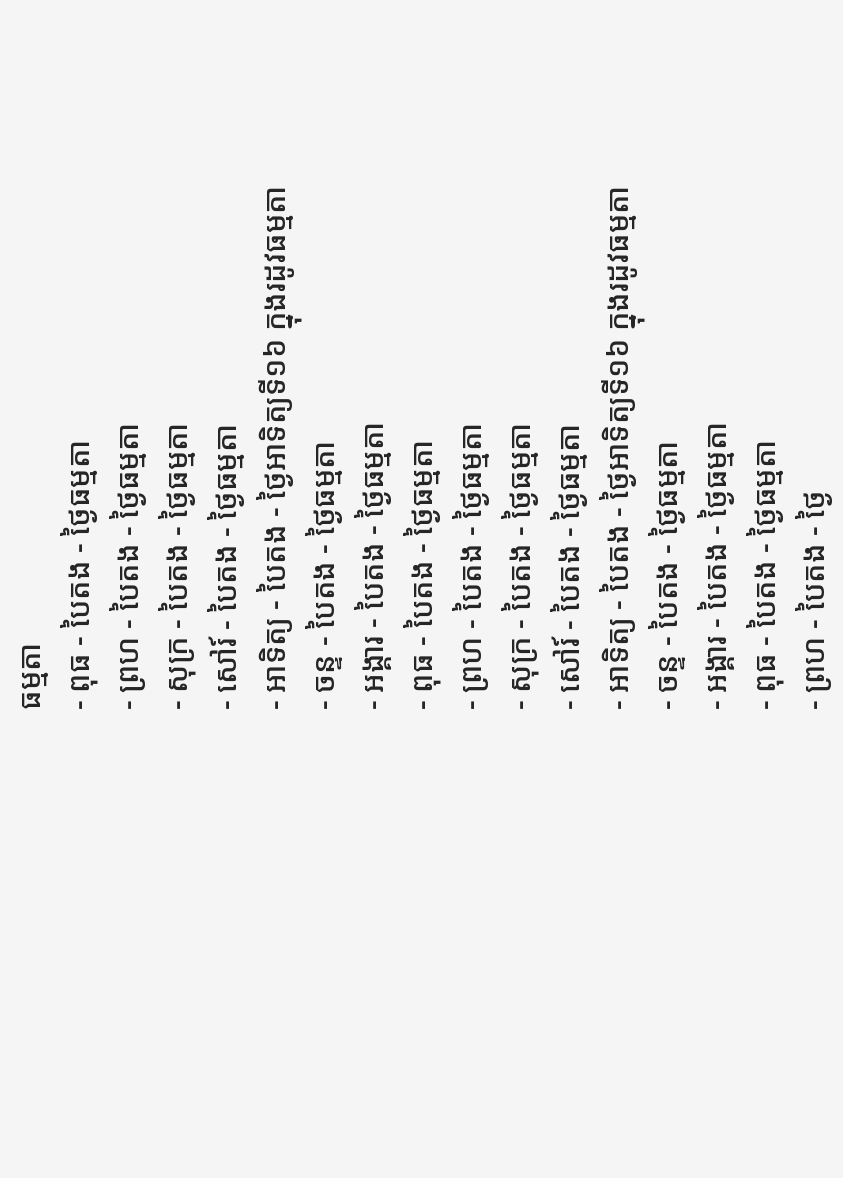ធម្មតា
- ពុធ - បៃតង - ថ្ងៃធម្មតា
- ព្រហ - បៃតង - ថ្ងៃធម្មតា
- សុក្រ - បៃតង - ថ្ងៃធម្មតា
- សៅរ៍ - បៃតង - ថ្ងៃធម្មតា
- អាទិត្យ - បៃតង - ថ្ងៃអាទិត្យទី១៦ ក្នុងរដូវធម្មតា
- ចន្ទ - បៃតង - ថ្ងៃធម្មតា
- អង្គារ - បៃតង - ថ្ងៃធម្មតា
- ពុធ - បៃតង - ថ្ងៃធម្មតា
- ព្រហ - បៃតង - ថ្ងៃធម្មតា
- សុក្រ - បៃតង - ថ្ងៃធម្មតា
- សៅរ៍ - បៃតង - ថ្ងៃធម្មតា
- អាទិត្យ - បៃតង - ថ្ងៃអាទិត្យទី១៦ ក្នុងរដូវធម្មតា
- ចន្ទ - បៃតង - ថ្ងៃធម្មតា
- អង្គារ - បៃតង - ថ្ងៃធម្មតា
- ពុធ - បៃតង - ថ្ងៃធម្មតា
- ព្រហ - បៃតង - ថ្ងៃ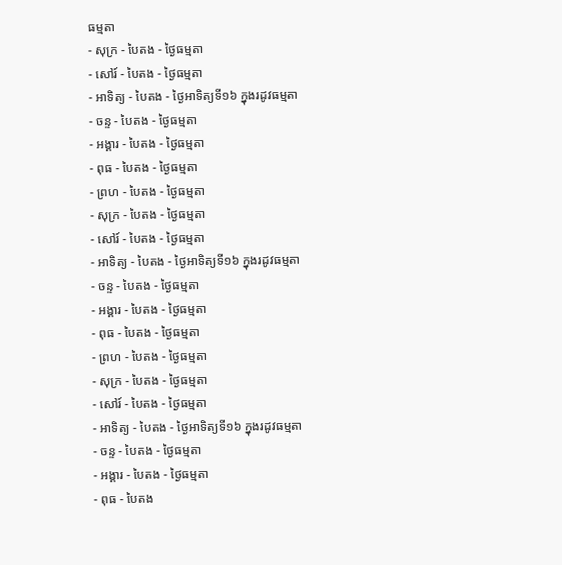ធម្មតា
- សុក្រ - បៃតង - ថ្ងៃធម្មតា
- សៅរ៍ - បៃតង - ថ្ងៃធម្មតា
- អាទិត្យ - បៃតង - ថ្ងៃអាទិត្យទី១៦ ក្នុងរដូវធម្មតា
- ចន្ទ - បៃតង - ថ្ងៃធម្មតា
- អង្គារ - បៃតង - ថ្ងៃធម្មតា
- ពុធ - បៃតង - ថ្ងៃធម្មតា
- ព្រហ - បៃតង - ថ្ងៃធម្មតា
- សុក្រ - បៃតង - ថ្ងៃធម្មតា
- សៅរ៍ - បៃតង - ថ្ងៃធម្មតា
- អាទិត្យ - បៃតង - ថ្ងៃអាទិត្យទី១៦ ក្នុងរដូវធម្មតា
- ចន្ទ - បៃតង - ថ្ងៃធម្មតា
- អង្គារ - បៃតង - ថ្ងៃធម្មតា
- ពុធ - បៃតង - ថ្ងៃធម្មតា
- ព្រហ - បៃតង - ថ្ងៃធម្មតា
- សុក្រ - បៃតង - ថ្ងៃធម្មតា
- សៅរ៍ - បៃតង - ថ្ងៃធម្មតា
- អាទិត្យ - បៃតង - ថ្ងៃអាទិត្យទី១៦ ក្នុងរដូវធម្មតា
- ចន្ទ - បៃតង - ថ្ងៃធម្មតា
- អង្គារ - បៃតង - ថ្ងៃធម្មតា
- ពុធ - បៃតង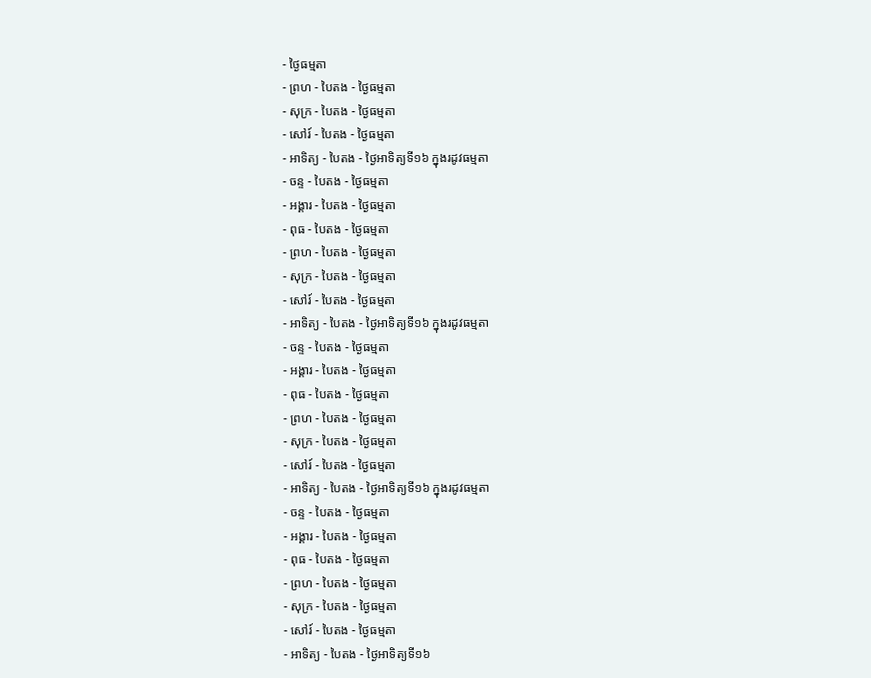- ថ្ងៃធម្មតា
- ព្រហ - បៃតង - ថ្ងៃធម្មតា
- សុក្រ - បៃតង - ថ្ងៃធម្មតា
- សៅរ៍ - បៃតង - ថ្ងៃធម្មតា
- អាទិត្យ - បៃតង - ថ្ងៃអាទិត្យទី១៦ ក្នុងរដូវធម្មតា
- ចន្ទ - បៃតង - ថ្ងៃធម្មតា
- អង្គារ - បៃតង - ថ្ងៃធម្មតា
- ពុធ - បៃតង - ថ្ងៃធម្មតា
- ព្រហ - បៃតង - ថ្ងៃធម្មតា
- សុក្រ - បៃតង - ថ្ងៃធម្មតា
- សៅរ៍ - បៃតង - ថ្ងៃធម្មតា
- អាទិត្យ - បៃតង - ថ្ងៃអាទិត្យទី១៦ ក្នុងរដូវធម្មតា
- ចន្ទ - បៃតង - ថ្ងៃធម្មតា
- អង្គារ - បៃតង - ថ្ងៃធម្មតា
- ពុធ - បៃតង - ថ្ងៃធម្មតា
- ព្រហ - បៃតង - ថ្ងៃធម្មតា
- សុក្រ - បៃតង - ថ្ងៃធម្មតា
- សៅរ៍ - បៃតង - ថ្ងៃធម្មតា
- អាទិត្យ - បៃតង - ថ្ងៃអាទិត្យទី១៦ ក្នុងរដូវធម្មតា
- ចន្ទ - បៃតង - ថ្ងៃធម្មតា
- អង្គារ - បៃតង - ថ្ងៃធម្មតា
- ពុធ - បៃតង - ថ្ងៃធម្មតា
- ព្រហ - បៃតង - ថ្ងៃធម្មតា
- សុក្រ - បៃតង - ថ្ងៃធម្មតា
- សៅរ៍ - បៃតង - ថ្ងៃធម្មតា
- អាទិត្យ - បៃតង - ថ្ងៃអាទិត្យទី១៦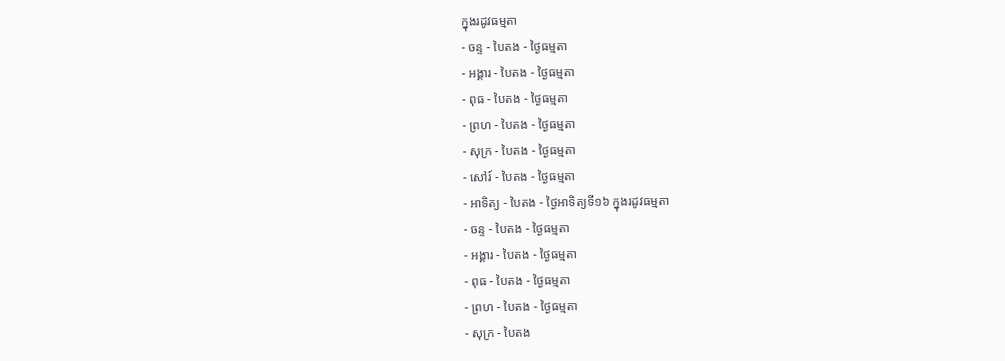ក្នុងរដូវធម្មតា
- ចន្ទ - បៃតង - ថ្ងៃធម្មតា
- អង្គារ - បៃតង - ថ្ងៃធម្មតា
- ពុធ - បៃតង - ថ្ងៃធម្មតា
- ព្រហ - បៃតង - ថ្ងៃធម្មតា
- សុក្រ - បៃតង - ថ្ងៃធម្មតា
- សៅរ៍ - បៃតង - ថ្ងៃធម្មតា
- អាទិត្យ - បៃតង - ថ្ងៃអាទិត្យទី១៦ ក្នុងរដូវធម្មតា
- ចន្ទ - បៃតង - ថ្ងៃធម្មតា
- អង្គារ - បៃតង - ថ្ងៃធម្មតា
- ពុធ - បៃតង - ថ្ងៃធម្មតា
- ព្រហ - បៃតង - ថ្ងៃធម្មតា
- សុក្រ - បៃតង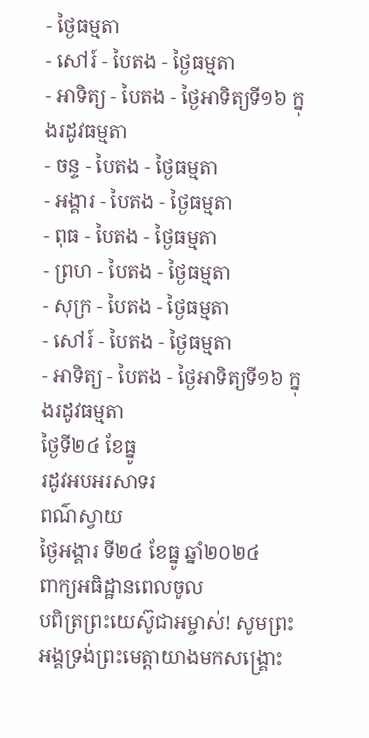- ថ្ងៃធម្មតា
- សៅរ៍ - បៃតង - ថ្ងៃធម្មតា
- អាទិត្យ - បៃតង - ថ្ងៃអាទិត្យទី១៦ ក្នុងរដូវធម្មតា
- ចន្ទ - បៃតង - ថ្ងៃធម្មតា
- អង្គារ - បៃតង - ថ្ងៃធម្មតា
- ពុធ - បៃតង - ថ្ងៃធម្មតា
- ព្រហ - បៃតង - ថ្ងៃធម្មតា
- សុក្រ - បៃតង - ថ្ងៃធម្មតា
- សៅរ៍ - បៃតង - ថ្ងៃធម្មតា
- អាទិត្យ - បៃតង - ថ្ងៃអាទិត្យទី១៦ ក្នុងរដូវធម្មតា
ថ្ងៃទី២៤ ខែធ្នូ
រដូវអបអរសាទរ
ពណ៌ស្វាយ
ថ្ងៃអង្គារ ទី២៤ ខែធ្នូ ឆ្នាំ២០២៤
ពាក្យអធិដ្ឋានពេលចូល
បពិត្រព្រះយេស៊ូជាអម្ចាស់! សូមព្រះអង្គទ្រង់ព្រះមេត្តាយាងមកសង្គ្រោះ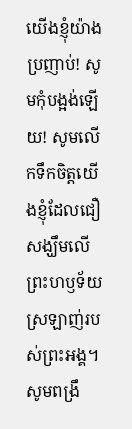យើងខ្ញុំយ៉ាងប្រញាប់! សូមកុំបង្អង់ឡើយ! សូមលើកទឹកចិត្តយើងខ្ញុំដែលជឿសង្ឃឹមលើព្រះហឫទ័យស្រឡាញ់របស់ព្រះអង្គ។ សូមពង្រឹ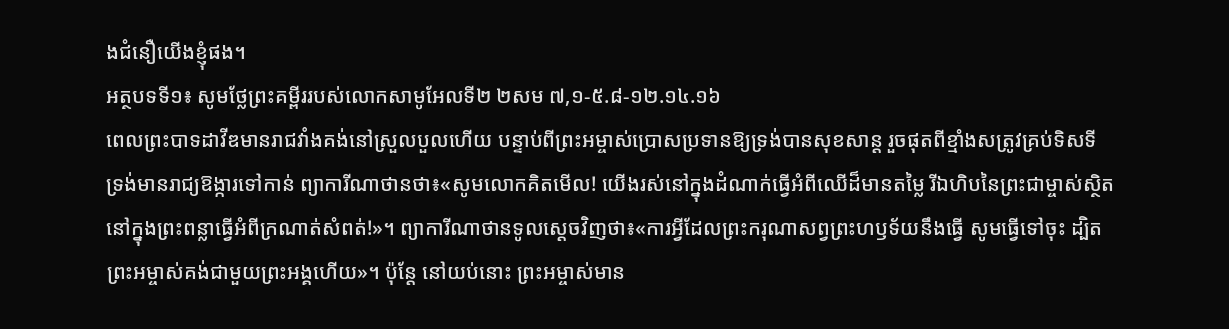ងជំនឿយើងខ្ញុំផង។
អត្ថបទទី១៖ សូមថ្លែព្រះគម្ពីររបស់លោកសាមូអែលទី២ ២សម ៧,១-៥.៨-១២.១៤.១៦
ពេលព្រះបាទដាវីឌមានរាជវាំងគង់នៅស្រួលបួលហើយ បន្ទាប់ពីព្រះអម្ចាស់ប្រោសប្រទានឱ្យទ្រង់បានសុខសាន្ត រួចផុតពីខ្មាំងសត្រូវគ្រប់ទិសទី ទ្រង់មានរាជ្យឱង្ការទៅកាន់ ព្យាការីណាថានថា៖«សូមលោកគិតមើល! យើងរស់នៅក្នុងដំណាក់ធ្វើអំពីឈើដ៏មានតម្លៃ រីឯហិបនៃព្រះជាម្ចាស់ស្ថិតនៅក្នុងព្រះពន្លាធ្វើអំពីក្រណាត់សំពត់!»។ ព្យាការីណាថានទូលស្តេចវិញថា៖«ការអ្វីដែលព្រះករុណាសព្វព្រះហឫទ័យនឹងធ្វើ សូមធ្វើទៅចុះ ដ្បិតព្រះអម្ចាស់គង់ជាមួយព្រះអង្គហើយ»។ ប៉ុន្តែ នៅយប់នោះ ព្រះអម្ចាស់មាន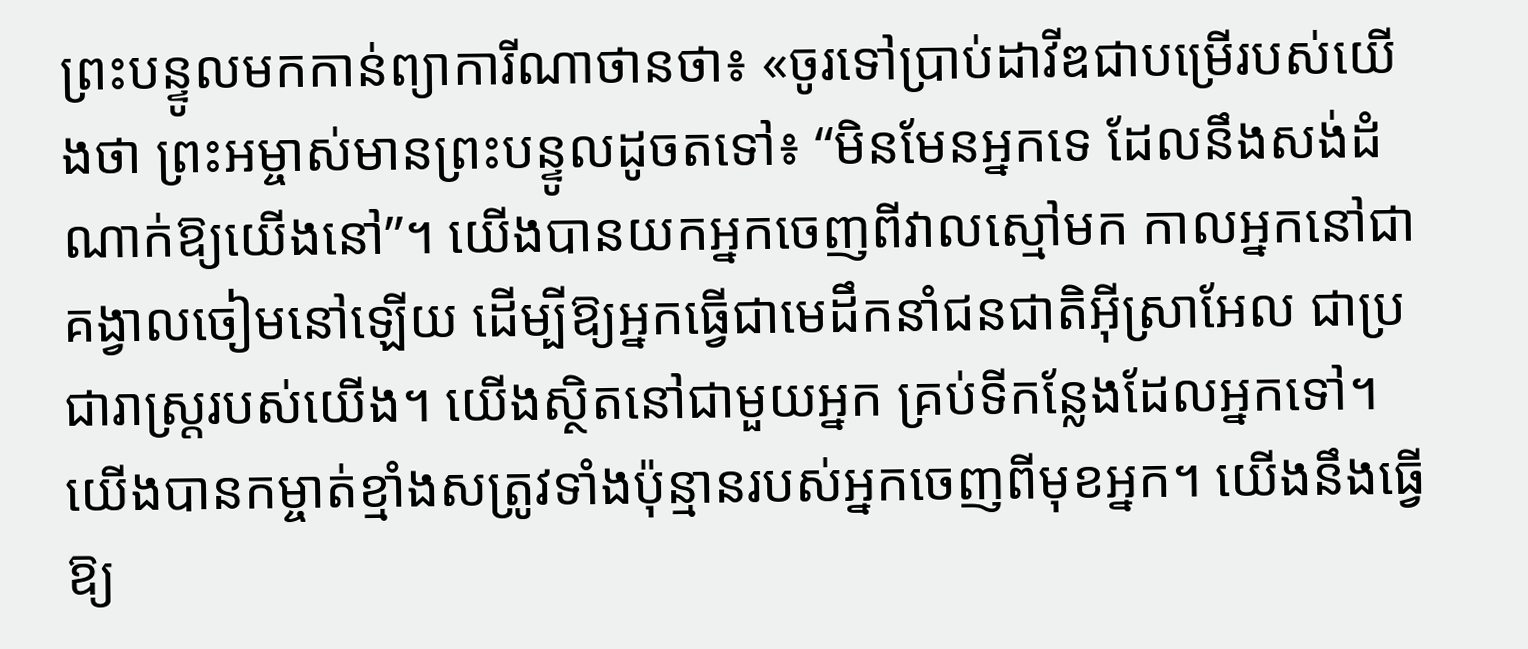ព្រះបន្ទូលមកកាន់ព្យាការីណាថានថា៖ «ចូរទៅប្រាប់ដាវីឌជាបម្រើរបស់យើងថា ព្រះអម្ចាស់មានព្រះបន្ទូលដូចតទៅ៖ “មិនមែនអ្នកទេ ដែលនឹងសង់ដំណាក់ឱ្យយើងនៅ”។ យើងបានយកអ្នកចេញពីវាលស្មៅមក កាលអ្នកនៅជាគង្វាលចៀមនៅឡើយ ដើម្បីឱ្យអ្នកធ្វើជាមេដឹកនាំជនជាតិអ៊ីស្រាអែល ជាប្រជារាស្ត្ររបស់យើង។ យើងស្ថិតនៅជាមួយអ្នក គ្រប់ទីកន្លែងដែលអ្នកទៅ។ យើងបានកម្ចាត់ខ្មាំងសត្រូវទាំងប៉ុន្មានរបស់អ្នកចេញពីមុខអ្នក។ យើងនឹងធ្វើឱ្យ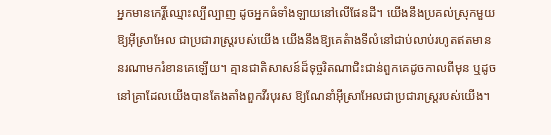អ្នកមានកេរ្តិ៍ឈ្មោះល្បីល្បាញ ដូចអ្នកធំទាំងឡាយនៅលើផែនដី។ យើងនឹងប្រគល់ស្រុកមួយឱ្យអ៊ីស្រាអែល ជាប្រជារាស្ត្ររបស់យើង យើងនឹងឱ្យគេតំាងទីលំនៅជាប់លាប់រហូតឥតមាននរណាមករំខានគេឡើយ។ គ្មានជាតិសាសន៍ដ៏ទុច្ចរិតណាជិះជាន់ពួកគេដូចកាលពីមុន ឬដូចនៅគ្រាដែលយើងបានតែងតាំងពួកវីរបុរស ឱ្យណែនាំអ៊ីស្រាអែលជាប្រជារាស្ត្ររបស់យើង។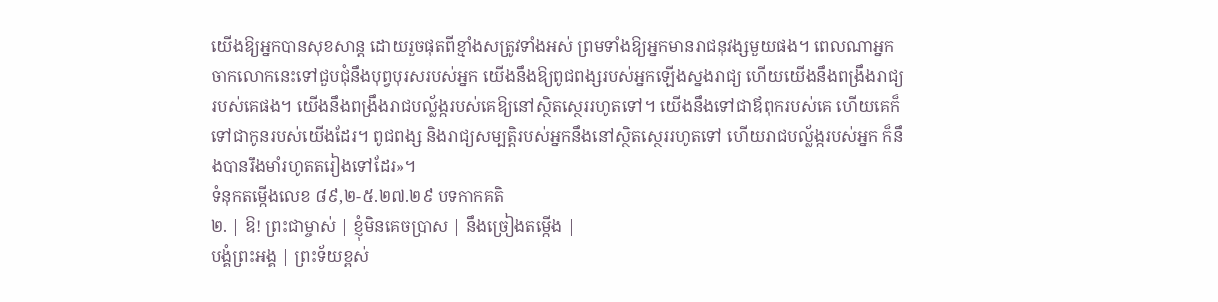យើងឱ្យអ្នកបានសុខសាន្ត ដោយរួចផុតពីខ្មាំងសត្រូវទាំងអស់ ព្រមទាំងឱ្យអ្នកមានរាជនុវង្សមួយផង។ ពេលណាអ្នកចាកលោកនេះទៅជួបជុំនឹងបុព្វបុរសរបស់អ្នក យើងនឹងឱ្យពូជពង្សរបស់អ្នកឡើងស្នងរាជ្យ ហើយយើងនឹងពង្រឹងរាជ្យរបស់គេផង។ យើងនឹងពង្រឹងរាជបល្ល័ង្ករបស់គេឱ្យនៅស្ថិតស្ថេររហូតទៅ។ យើងនឹងទៅជាឪពុករបស់គេ ហើយគេក៏ទៅជាកូនរបស់យើងដែរ។ ពូជពង្ស និងរាជ្យសម្បត្តិរបស់អ្នកនឹងនៅស្ថិតស្ថេររហូតទៅ ហើយរាជបល្ល័ង្ករបស់អ្នក ក៏នឹងបានរឹងមាំរហូតតរៀងទៅដែរ»។
ទំនុកតម្កើងលេខ ៨៩,២-៥.២៧.២៩ បទកាកគតិ
២. | ឱ! ព្រះជាម្ចាស់ | ខ្ញុំមិនគេចប្រាស | នឹងច្រៀងតម្កើង |
បង្គំព្រះអង្គ | ព្រះទ័យខ្ពស់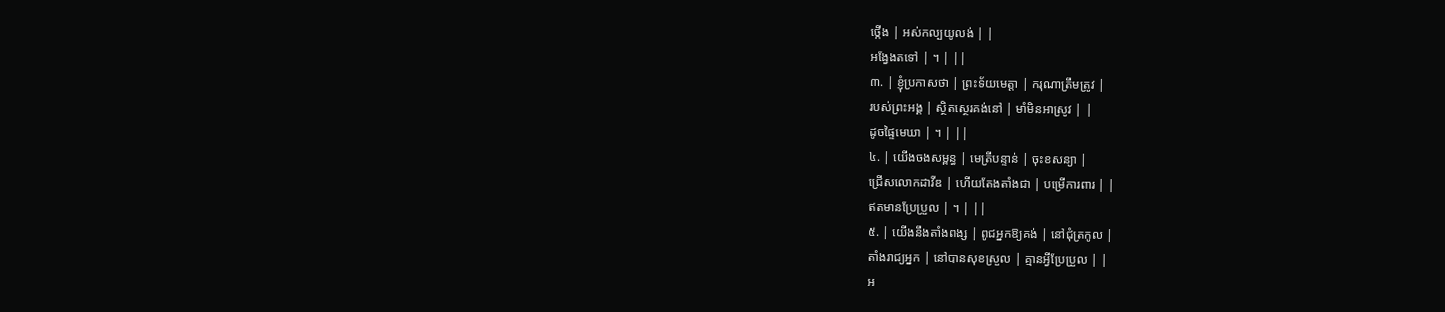ថ្កើង | អស់កល្បយូលង់ | |
អង្វែងតទៅ | ។ | ||
៣. | ខ្ញុំប្រកាសថា | ព្រះទ័យមេត្តា | ករុណាត្រឹមត្រូវ |
របស់ព្រះអង្គ | ស្ថិតស្ថេរគង់នៅ | មាំមិនអាស្រូវ | |
ដូចផ្ទៃមេឃា | ។ | ||
៤. | យើងចងសម្ពន្ធ | មេត្រីបន្ទាន់ | ចុះខសន្យា |
ជ្រើសលោកដាវីឌ | ហើយតែងតាំងជា | បម្រើការពារ | |
ឥតមានប្រែប្រួល | ។ | ||
៥. | យើងនឹងតាំងពង្ស | ពូជអ្នកឱ្យគង់ | នៅជុំត្រកូល |
តាំងរាជ្យអ្នក | នៅបានសុខស្រួល | គ្មានអ្វីប្រែប្រួល | |
អ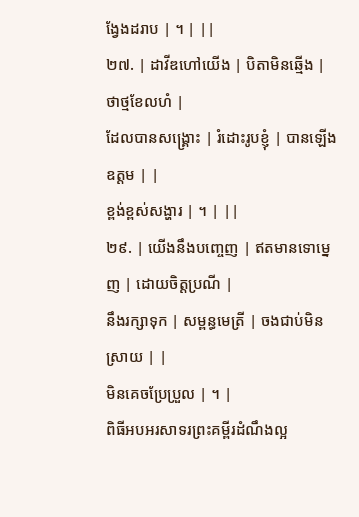ង្វែងដរាប | ។ | ||
២៧. | ដាវីឌហៅយើង | បិតាមិនឆ្មើង | ថាថ្មខែលហំ |
ដែលបានសង្គ្រោះ | រំដោះរូបខ្ញុំ | បានឡើងឧត្តម | |
ខ្ពង់ខ្ពស់សង្ហារ | ។ | ||
២៩. | យើងនឹងបញ្ចេញ | ឥតមានទោម្នេញ | ដោយចិត្តប្រណី |
នឹងរក្សាទុក | សម្ពន្ធមេត្រី | ចងជាប់មិនស្រាយ | |
មិនគេចប្រែប្រួល | ។ |
ពិធីអបអរសាទរព្រះគម្ពីរដំណឹងល្អ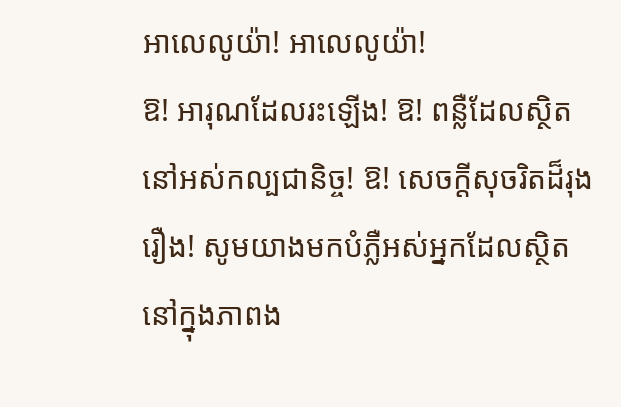អាលេលូយ៉ា! អាលេលូយ៉ា!
ឱ! អារុណដែលរះឡើង! ឱ! ពន្លឺដែលស្ថិតនៅអស់កល្បជានិច្ច! ឱ! សេចក្តីសុចរិតដ៏រុងរឿង! សូមយាងមកបំភ្លឺអស់អ្នកដែលស្ថិតនៅក្នុងភាពង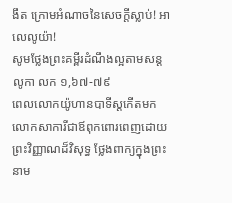ងឹត ក្រោមអំណាចនៃសេចក្តីស្លាប់! អាលេលូយ៉ា!
សូមថ្លែងព្រះគម្ពីរដំណឹងល្អតាមសន្តលូកា លក ១,៦៧-៧៩
ពេលលោកយ៉ូហានបាទីស្តកើតមក លោកសាការីជាឪពុកពោរពេញដោយព្រះវិញ្ញាណដ៏វិសុទ្ធ ថ្លែងពាក្យក្នុងព្រះនាម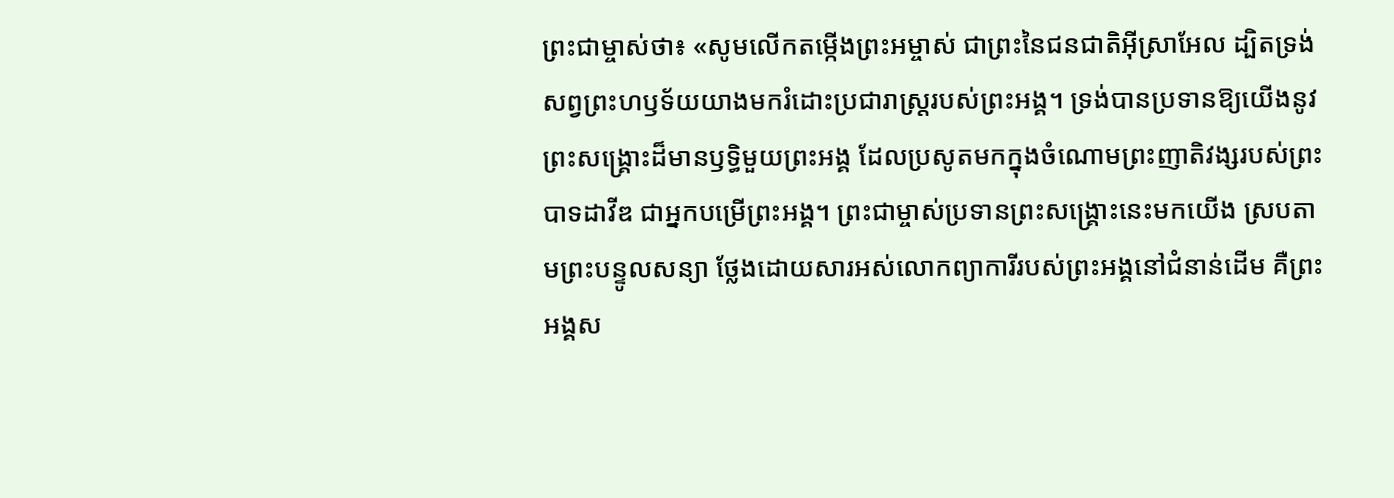ព្រះជាម្ចាស់ថា៖ «សូមលើកតម្កើងព្រះអម្ចាស់ ជាព្រះនៃជនជាតិអ៊ីស្រាអែល ដ្បិតទ្រង់សព្វព្រះហឫទ័យយាងមករំដោះប្រជារាស្ត្ររបស់ព្រះអង្គ។ ទ្រង់បានប្រទានឱ្យយើងនូវព្រះសង្គ្រោះដ៏មានឫទ្ធិមួយព្រះអង្គ ដែលប្រសូតមកក្នុងចំណោមព្រះញាតិវង្សរបស់ព្រះបាទដាវីឌ ជាអ្នកបម្រើព្រះអង្គ។ ព្រះជាម្ចាស់ប្រទានព្រះសង្គ្រោះនេះមកយើង ស្របតាមព្រះបន្ទូលសន្យា ថ្លែងដោយសារអស់លោកព្យាការីរបស់ព្រះអង្គនៅជំនាន់ដើម គឺព្រះអង្គស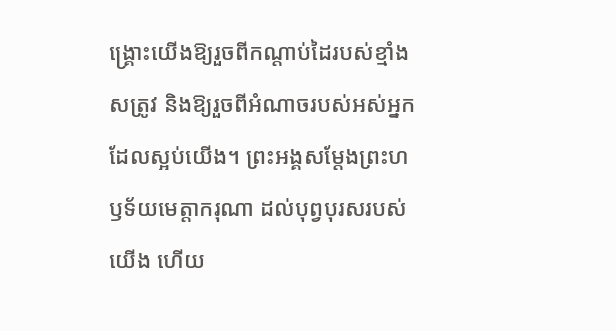ង្គ្រោះយើងឱ្យរួចពីកណ្តាប់ដៃរបស់ខ្មាំងសត្រូវ និងឱ្យរួចពីអំណាចរបស់អស់អ្នកដែលស្អប់យើង។ ព្រះអង្គសម្តែងព្រះហឫទ័យមេត្តាករុណា ដល់បុព្វបុរសរបស់យើង ហើយ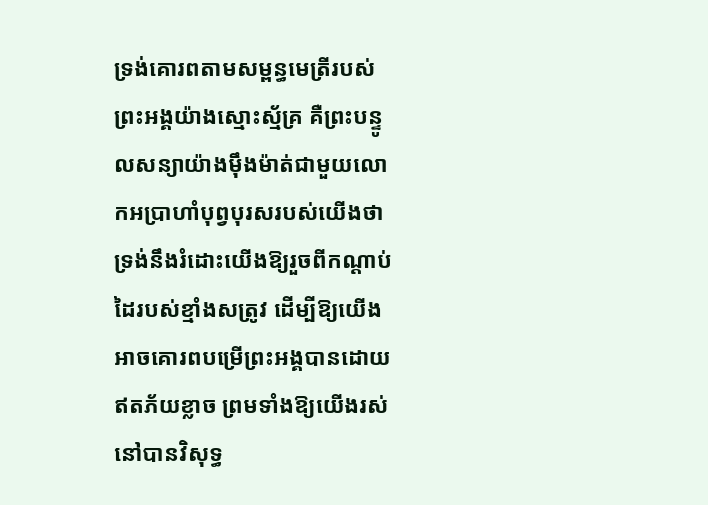ទ្រង់គោរពតាមសម្ពន្ធមេត្រីរបស់ព្រះអង្គយ៉ាងស្មោះស្ម័គ្រ គឺព្រះបន្ទូលសន្យាយ៉ាងម៉ឹងម៉ាត់ជាមួយលោកអប្រាហាំបុព្វបុរសរបស់យើងថា ទ្រង់នឹងរំដោះយើងឱ្យរួចពីកណ្តាប់ដៃរបស់ខ្មាំងសត្រូវ ដើម្បីឱ្យយើងអាចគោរពបម្រើព្រះអង្គបានដោយឥតភ័យខ្លាច ព្រមទាំងឱ្យយើងរស់នៅបានវិសុទ្ធ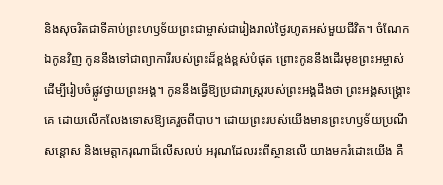និងសុចរិតជាទីគាប់ព្រះហឫទ័យព្រះជាម្ចាស់ជារៀងរាល់ថ្ងៃរហូតអស់មួយជីវិត។ ចំណែកឯកូនវិញ កូននឹងទៅជាព្យាការីរបស់ព្រះដ៏ខ្ពង់ខ្ពស់បំផុត ព្រោះកូននឹងដើរមុខព្រះអម្ចាស់ ដើម្បីរៀបចំផ្លូវថ្វាយព្រះអង្គ។ កូននឹងធ្វើឱ្យប្រជារាស្ត្ររបស់ព្រះអង្គដឹងថា ព្រះអង្គសង្គ្រោះគេ ដោយលើកលែងទោសឱ្យគេរួចពីបាប។ ដោយព្រះរបស់យើងមានព្រះហឫទ័យប្រណីសន្តោស និងមេត្តាករុណាដ៏លើសលប់ អរុណដែលរះពីស្ថានលើ យាងមករំដោះយើង គឺ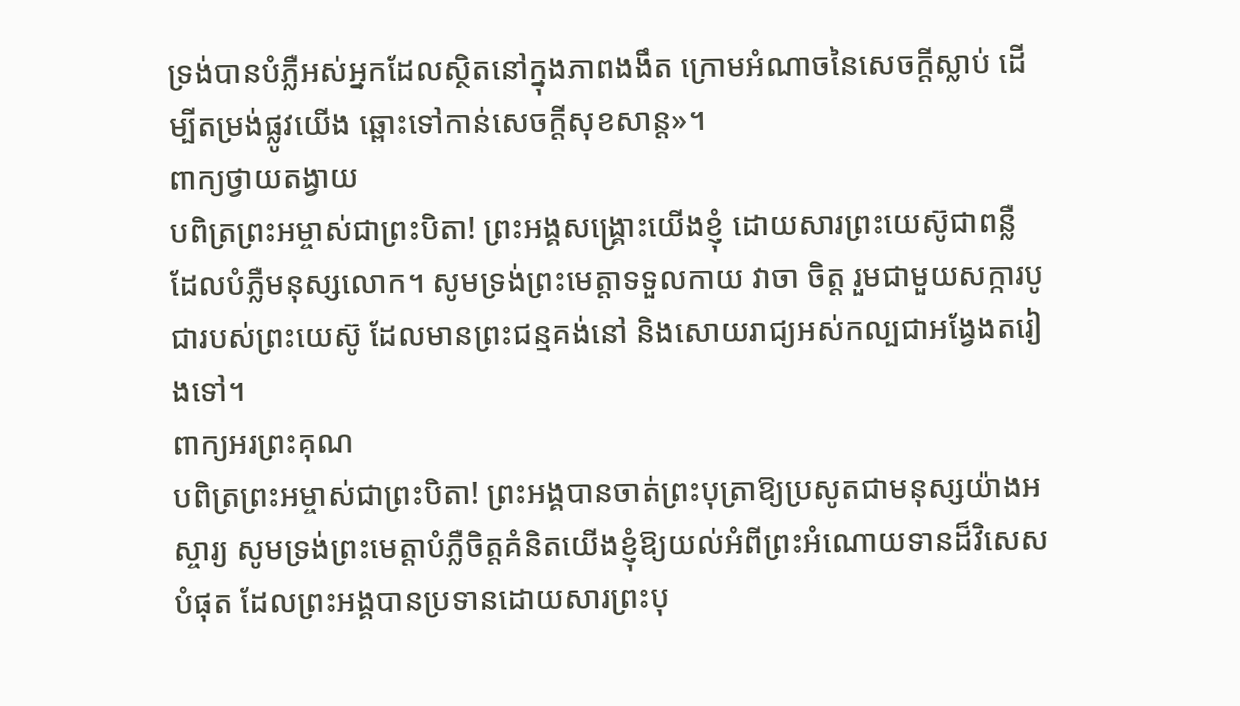ទ្រង់បានបំភ្លឺអស់អ្នកដែលស្ថិតនៅក្នុងភាពងងឹត ក្រោមអំណាចនៃសេចក្តីស្លាប់ ដើម្បីតម្រង់ផ្លូវយើង ឆ្ពោះទៅកាន់សេចក្តីសុខសាន្ត»។
ពាក្យថ្វាយតង្វាយ
បពិត្រព្រះអម្ចាស់ជាព្រះបិតា! ព្រះអង្គសង្គ្រោះយើងខ្ញុំ ដោយសារព្រះយេស៊ូជាពន្លឺ ដែលបំភ្លឺមនុស្សលោក។ សូមទ្រង់ព្រះមេត្តាទទួលកាយ វាចា ចិត្ត រួមជាមួយសក្ការបូជារបស់ព្រះយេស៊ូ ដែលមានព្រះជន្មគង់នៅ និងសោយរាជ្យអស់កល្បជាអង្វែងតរៀងទៅ។
ពាក្យអរព្រះគុណ
បពិត្រព្រះអម្ចាស់ជាព្រះបិតា! ព្រះអង្គបានចាត់ព្រះបុត្រាឱ្យប្រសូតជាមនុស្សយ៉ាងអស្ចារ្យ សូមទ្រង់ព្រះមេត្តាបំភ្លឺចិត្តគំនិតយើងខ្ញុំឱ្យយល់អំពីព្រះអំណោយទានដ៏វិសេសបំផុត ដែលព្រះអង្គបានប្រទានដោយសារព្រះបុ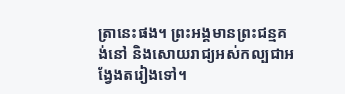ត្រានេះផង។ ព្រះអង្គមានព្រះជន្មគង់នៅ និងសោយរាជ្យអស់កល្បជាអង្វែងតរៀងទៅ។